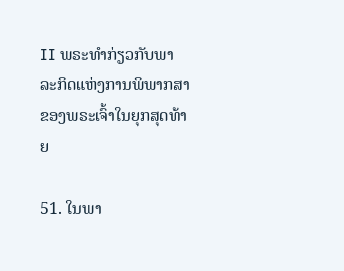II ພຣະທຳກ່ຽວກັບພາລະກິດແຫ່ງການພິພາກສາຂອງພຣະເຈົ້າໃນຍຸກສຸດທ້າຍ

51. ໃນພາ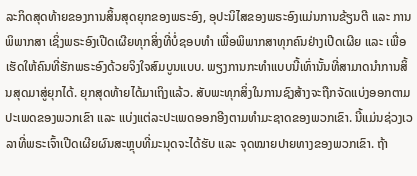ລະກິດສຸດທ້າຍຂອງການສິ້ນສຸດຍຸກຂອງພຣະອົງ, ອຸປະນິໄສຂອງພຣະອົງແມ່ນການຂ້ຽນຕີ ແລະ ການພິພາກສາ ເຊິ່ງພຣະອົງເປີດເຜີຍທຸກສິ່ງທີ່ບໍ່ຊອບທໍາ ເພື່ອພິພາກສາທຸກຄົນຢ່າງເປີດເຜີຍ ແລະ ເພື່ອເຮັດໃຫ້ຄົນທີ່ຮັກພຣະອົງດ້ວຍຈິງໃຈສົມບູນແບບ. ພຽງການກະທໍາແບບນີ້ເທົ່ານັ້ນທີ່ສາມາດນໍາການສິ້ນສຸດມາສູ່ຍຸກໄດ້. ຍຸກສຸດທ້າຍໄດ້ມາເຖິງແລ້ວ. ສັບພະທຸກສິ່ງໃນການຊົງສ້າງຈະຖືກຈັດແບ່ງອອກຕາມປະເພດຂອງພວກເຂົາ ແລະ ແບ່ງແຕ່ລະປະເພດອອກອີງຕາມທໍາມະຊາດຂອງພວກເຂົາ. ນີ້ແມ່ນຊ່ວງເວລາທີ່ພຣະເຈົ້າເປີດເຜີຍຜົນສະຫຼຸບທີ່ມະນຸດຈະໄດ້ຮັບ ແລະ ຈຸດໝາຍປາຍທາງຂອງພວກເຂົາ. ຖ້າ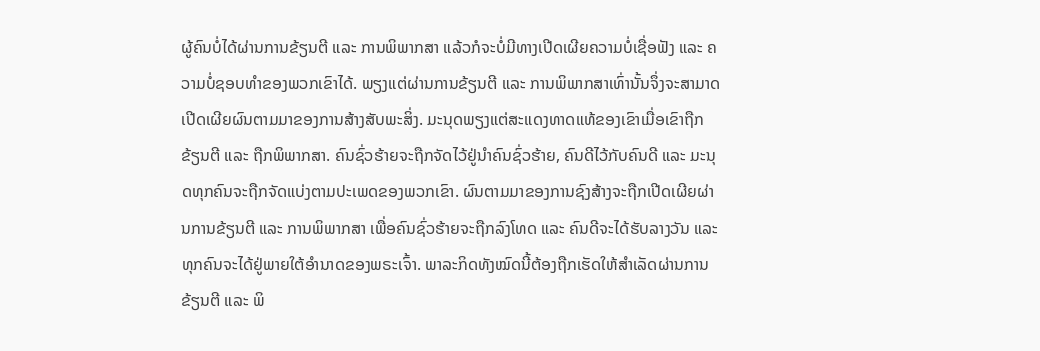ຜູ້ຄົນບໍ່ໄດ້ຜ່ານການຂ້ຽນຕີ ແລະ ການພິພາກສາ ແລ້ວກໍຈະບໍ່ມີທາງເປີດເຜີຍຄວາມບໍ່ເຊື່ອຟັງ ແລະ ຄວາມບໍ່ຊອບທຳຂອງພວກເຂົາໄດ້. ພຽງແຕ່ຜ່ານການຂ້ຽນຕີ ແລະ ການພິພາກສາເທົ່ານັ້ນຈຶ່ງຈະສາມາດເປີດເຜີຍຜົນຕາມມາຂອງການສ້າງສັບພະສິ່ງ. ມະນຸດພຽງແຕ່ສະແດງທາດແທ້ຂອງເຂົາເມື່ອເຂົາຖືກຂ້ຽນຕີ ແລະ ຖືກພິພາກສາ. ຄົນຊົ່ວຮ້າຍຈະຖືກຈັດໄວ້ຢູ່ນໍາຄົນຊົ່ວຮ້າຍ, ຄົນດີໄວ້ກັບຄົນດີ ແລະ ມະນຸດທຸກຄົນຈະຖືກຈັດແບ່ງຕາມປະເພດຂອງພວກເຂົາ. ຜົນຕາມມາຂອງການຊົງສ້າງຈະຖືກເປີດເຜີຍຜ່ານການຂ້ຽນຕີ ແລະ ການພິພາກສາ ເພື່ອຄົນຊົ່ວຮ້າຍຈະຖືກລົງໂທດ ແລະ ຄົນດີຈະໄດ້ຮັບລາງວັນ ແລະ ທຸກຄົນຈະໄດ້ຢູ່ພາຍໃຕ້ອຳນາດຂອງພຣະເຈົ້າ. ພາລະກິດທັງໝົດນີ້ຕ້ອງຖືກເຮັດໃຫ້ສຳເລັດຜ່ານການຂ້ຽນຕີ ແລະ ພິ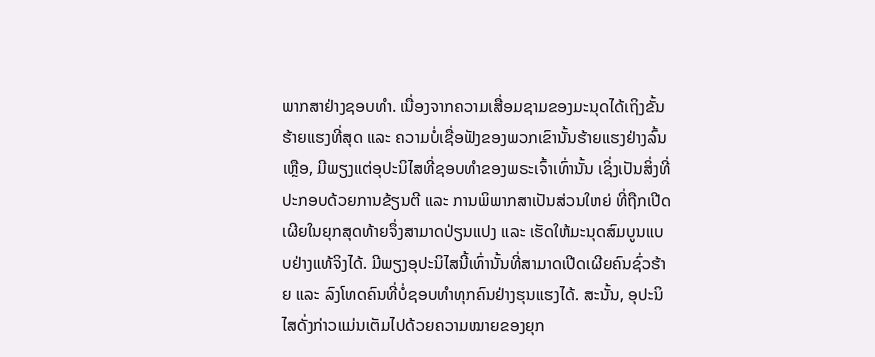ພາກສາຢ່າງຊອບທຳ. ເນື່ອງຈາກຄວາມເສື່ອມຊາມຂອງມະນຸດໄດ້ເຖິງຂັ້ນຮ້າຍແຮງທີ່ສຸດ ແລະ ຄວາມບໍ່ເຊື່ອຟັງຂອງພວກເຂົານັ້ນຮ້າຍແຮງຢ່າງລົ້ນເຫຼືອ, ມີພຽງແຕ່ອຸປະນິໄສທີ່ຊອບທຳຂອງພຣະເຈົ້າເທົ່ານັ້ນ ເຊິ່ງເປັນສິ່ງທີ່ປະກອບດ້ວຍການຂ້ຽນຕີ ແລະ ການພິພາກສາເປັນສ່ວນໃຫຍ່ ທີ່ຖືກເປີດເຜີຍໃນຍຸກສຸດທ້າຍຈຶ່ງສາມາດປ່ຽນແປງ ແລະ ເຮັດໃຫ້ມະນຸດສົມບູນແບບຢ່າງແທ້ຈິງໄດ້. ມີພຽງອຸປະນິໄສນີ້ເທົ່ານັ້ນທີ່ສາມາດເປີດເຜີຍຄົນຊົ່ວຮ້າຍ ແລະ ລົງໂທດຄົນທີ່ບໍ່ຊອບທຳທຸກຄົນຢ່າງຮຸນແຮງໄດ້. ສະນັ້ນ, ອຸປະນິໄສດັ່ງກ່າວແມ່ນເຕັມໄປດ້ວຍຄວາມໝາຍຂອງຍຸກ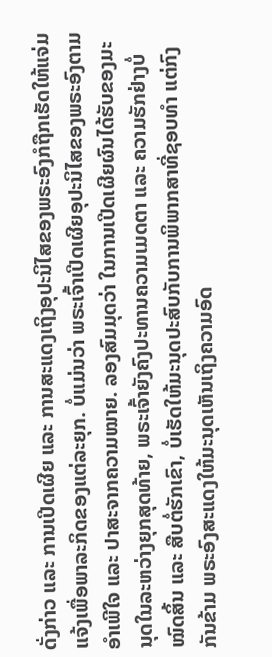ດັ່ງກ່າວ ແລະ ການເປີດເຜີຍ ແລະ ການສະແດງເຖິງອຸປະນິໄສຂອງພຣະອົງກໍຖືກເຮັດໃຫ້ແຈ່ມແຈ້ງເພື່ອພາລະກິດຂອງແຕ່ລະຍຸກ. ບໍ່ແມ່ນວ່າ ພຣະເຈົ້າເປີດເຜີຍອຸປະນິໄສຂອງພຣະອົງຕາມອຳເພີໃຈ ແລະ ປາສະຈາກຄວາມໝາຍ. ລອງສົມມຸດວ່າ ໃນການເປີດເຜີຍຜົນໄດ້ຮັບຂອງມະນຸດໃນລະຫວ່າງຍຸກສຸດທ້າຍ, ພຣະເຈົ້າຍັງຄົງປະທານຄວາມເມດຕາ ແລະ ຄວາມຮັກຢ່າງບໍ່ໝົດສິ້ນ ແລະ ສືບຕໍ່ຮັກເຂົາ, ບໍ່ເຮັດໃຫ້ມະນຸດປະສົບກັບການພິພາກສາທີ່ຊອບທຳ ແຕ່ກົງກັນຂ້າມ ພຣະອົງສະແດງໃຫ້ມະນຸດເຫັນເຖິງຄວາມອົດ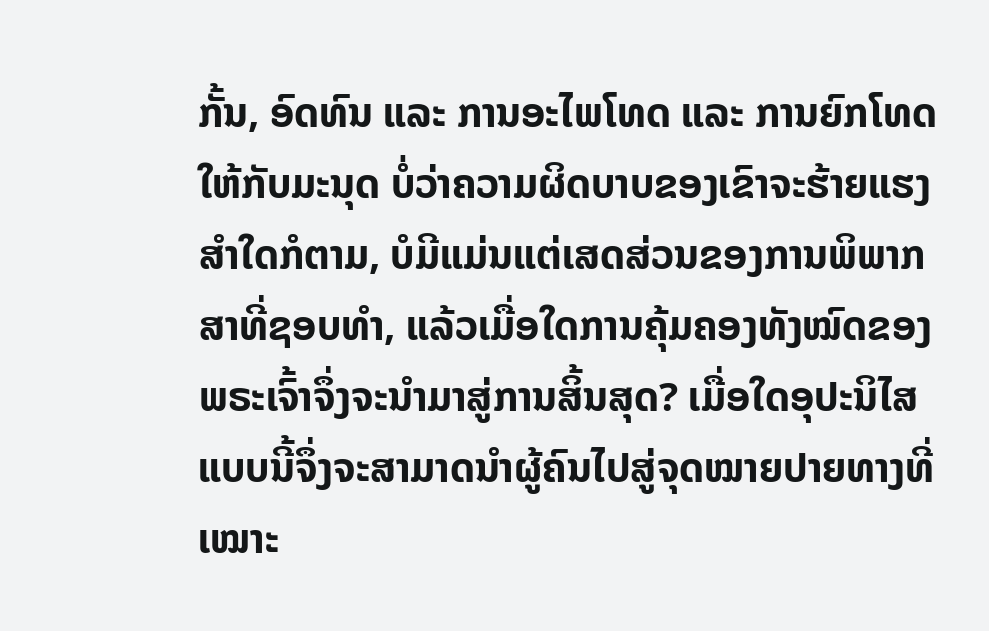ກັ້ນ, ອົດທົນ ແລະ ການອະໄພໂທດ ແລະ ການຍົກໂທດໃຫ້ກັບມະນຸດ ບໍ່ວ່າຄວາມຜິດບາບຂອງເຂົາຈະຮ້າຍແຮງສຳໃດກໍຕາມ, ບໍມີແມ່ນແຕ່ເສດສ່ວນຂອງການພິພາກສາທີ່ຊອບທຳ, ແລ້ວເມື່ອໃດການຄຸ້ມຄອງທັງໝົດຂອງພຣະເຈົ້າຈຶ່ງຈະນໍາມາສູ່ການສິ້ນສຸດ? ເມື່ອໃດອຸປະນິໄສແບບນີ້ຈຶ່ງຈະສາມາດນໍາຜູ້ຄົນໄປສູ່ຈຸດໝາຍປາຍທາງທີ່ເໝາະ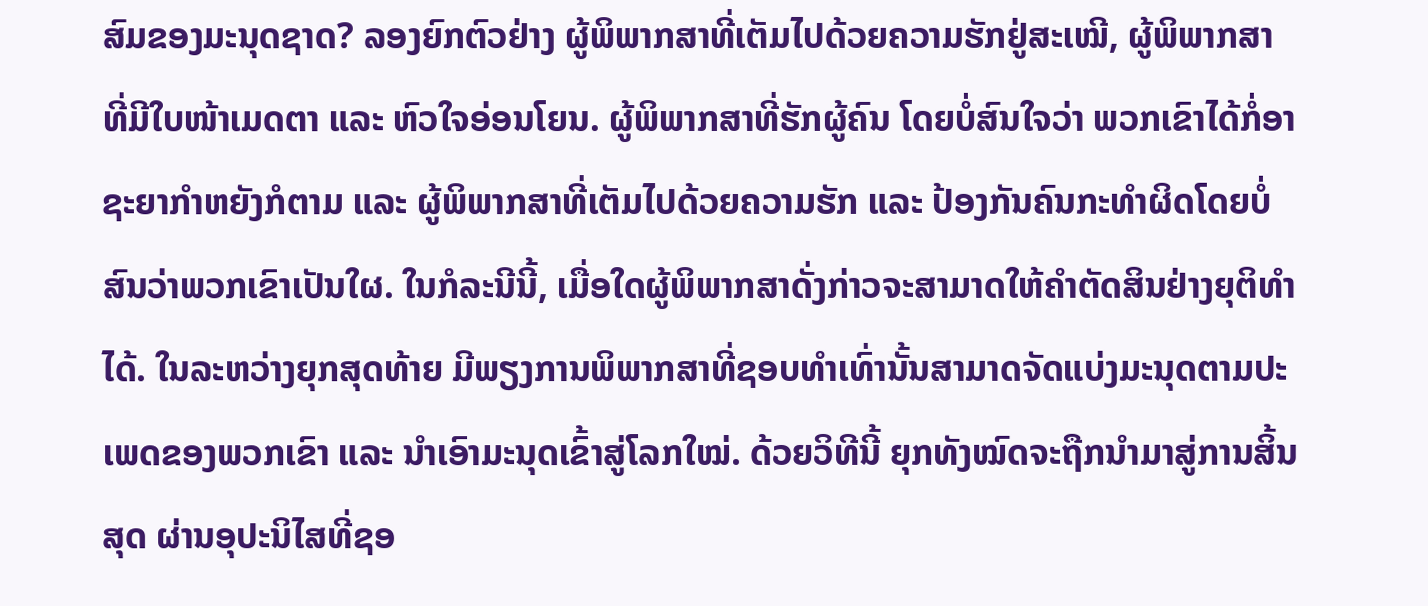ສົມຂອງມະນຸດຊາດ? ລອງຍົກຕົວຢ່າງ ຜູ້ພິພາກສາທີ່ເຕັມໄປດ້ວຍຄວາມຮັກຢູ່ສະເໝີ, ຜູ້ພິພາກສາທີ່ມີໃບໜ້າເມດຕາ ແລະ ຫົວໃຈອ່ອນໂຍນ. ຜູ້ພິພາກສາທີ່ຮັກຜູ້ຄົນ ໂດຍບໍ່ສົນໃຈວ່າ ພວກເຂົາໄດ້ກໍ່ອາຊະຍາກຳຫຍັງກໍຕາມ ແລະ ຜູ້ພິພາກສາທີ່ເຕັມໄປດ້ວຍຄວາມຮັກ ແລະ ປ້ອງກັນຄົນກະທໍາຜິດໂດຍບໍ່ສົນວ່າພວກເຂົາເປັນໃຜ. ໃນກໍລະນີນີ້, ເມື່ອໃດຜູ້ພິພາກສາດັ່ງກ່າວຈະສາມາດໃຫ້ຄຳຕັດສິນຢ່າງຍຸຕິທຳໄດ້. ໃນລະຫວ່າງຍຸກສຸດທ້າຍ ມີພຽງການພິພາກສາທີ່ຊອບທຳເທົ່ານັ້ນສາມາດຈັດແບ່ງມະນຸດຕາມປະເພດຂອງພວກເຂົາ ແລະ ນໍາເອົາມະນຸດເຂົ້າສູ່ໂລກໃໝ່. ດ້ວຍວິທີນີ້ ຍຸກທັງໝົດຈະຖືກນໍາມາສູ່ການສິ້ນສຸດ ຜ່ານອຸປະນິໄສທີ່ຊອ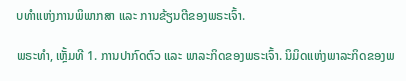ບທຳແຫ່ງການພິພາກສາ ແລະ ການຂ້ຽນຕີຂອງພຣະເຈົ້າ.

ພຣະທຳ, ເຫຼັ້ມທີ 1. ການປາກົດຕົວ ແລະ ພາລະກິດຂອງພຣະເຈົ້າ. ນິມິດແຫ່ງພາລະກິດຂອງພ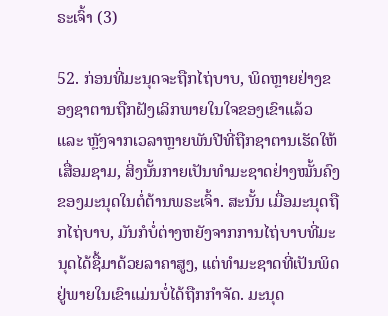ຣະເຈົ້າ (3)

52. ກ່ອນທີ່ມະນຸດຈະຖືກໄຖ່ບາບ, ພິດຫຼາຍຢ່າງຂອງຊາຕານຖືກຝັງເລິກພາຍໃນໃຈຂອງເຂົາແລ້ວ ແລະ ຫຼັງຈາກເວລາຫຼາຍພັນປີທີ່ຖືກຊາຕານເຮັດໃຫ້ເສື່ອມຊາມ, ສິ່ງນັ້ນກາຍເປັນທໍາມະຊາດຢ່າງໝັ້ນຄົງຂອງມະນຸດໃນຕໍ່ຕ້ານພຣະເຈົ້າ. ສະນັ້ນ ເມື່ອມະນຸດຖືກໄຖ່ບາບ, ມັນກໍບໍ່ຕ່າງຫຍັງຈາກການໄຖ່ບາບທີ່ມະນຸດໄດ້ຊື້ມາດ້ວຍລາຄາສູງ, ແຕ່ທຳມະຊາດທີ່ເປັນພິດຢູ່ພາຍໃນເຂົາແມ່ນບໍ່ໄດ້ຖືກກຳຈັດ. ມະນຸດ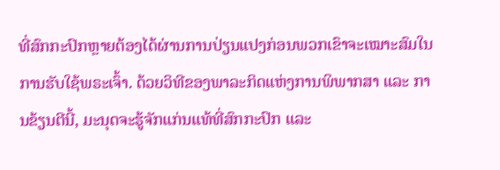ທີ່ສົກກະປົກຫຼາຍຕ້ອງໄດ້ຜ່ານການປ່ຽນແປງກ່ອນພວກເຂົາຈະເໝາະສົມໃນການຮັບໃຊ້ພຣະເຈົ້າ. ດ້ວຍວິທີຂອງພາລະກິດແຫ່ງການພິພາກສາ ແລະ ການຂ້ຽນຕີນີ້, ມະນຸດຈະຮູ້ຈັກແກ່ນແທ້ທີ່ສົກກະປົກ ແລະ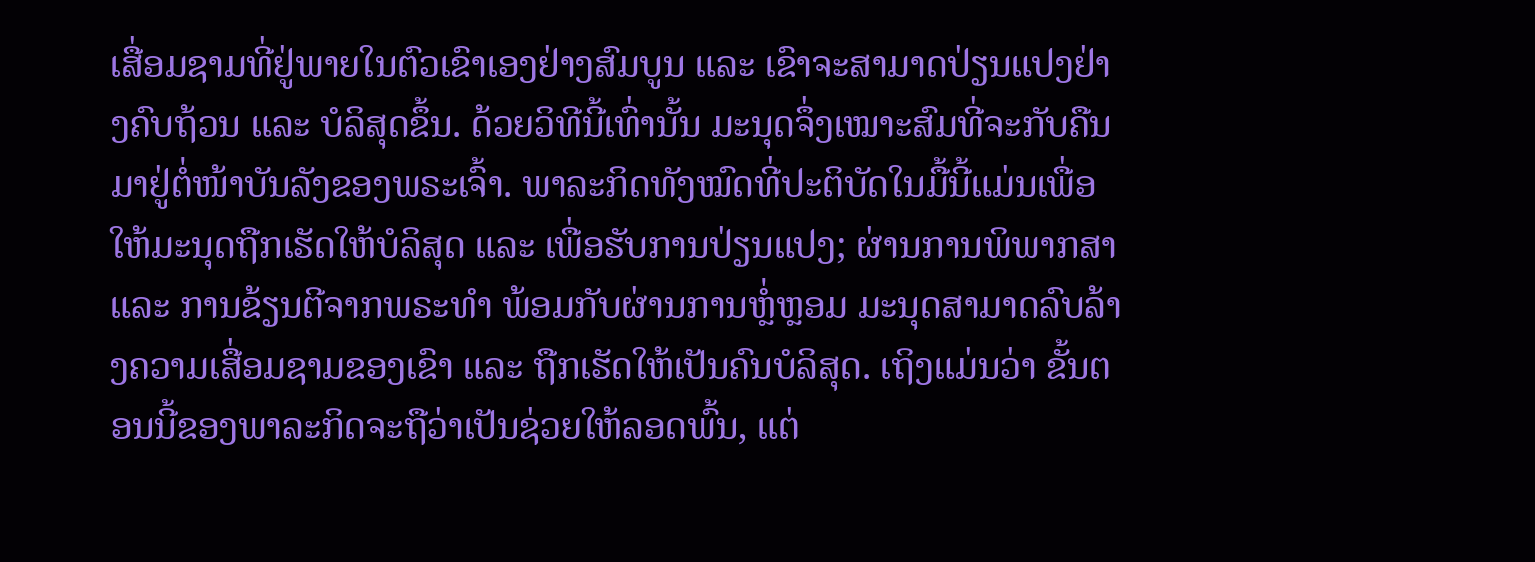ເສື່ອມຊາມທີ່ຢູ່ພາຍໃນຕົວເຂົາເອງຢ່າງສົມບູນ ແລະ ເຂົາຈະສາມາດປ່ຽນແປງຢ່າງຄົບຖ້ວນ ແລະ ບໍລິສຸດຂຶ້ນ. ດ້ວຍວິທີນີ້ເທົ່ານັ້ນ ມະນຸດຈຶ່ງເໝາະສົມທີ່ຈະກັບຄືນມາຢູ່ຕໍ່ໜ້າບັນລັງຂອງພຣະເຈົ້າ. ພາລະກິດທັງໝົດທີ່ປະຕິບັດໃນມື້ນີ້ແມ່ນເພື່ອໃຫ້ມະນຸດຖືກເຮັດໃຫ້ບໍລິສຸດ ແລະ ເພື່ອຮັບການປ່ຽນແປງ; ຜ່ານການພິພາກສາ ແລະ ການຂ້ຽນຕີຈາກພຣະທຳ ພ້ອມກັບຜ່ານການຫຼໍ່ຫຼອມ ມະນຸດສາມາດລົບລ້າງຄວາມເສື່ອມຊາມຂອງເຂົາ ແລະ ຖືກເຮັດໃຫ້ເປັນຄົນບໍລິສຸດ. ເຖິງແມ່ນວ່າ ຂັ້ນຕອນນີ້ຂອງພາລະກິດຈະຖືວ່າເປັນຊ່ວຍໃຫ້ລອດພົ້ນ, ແຕ່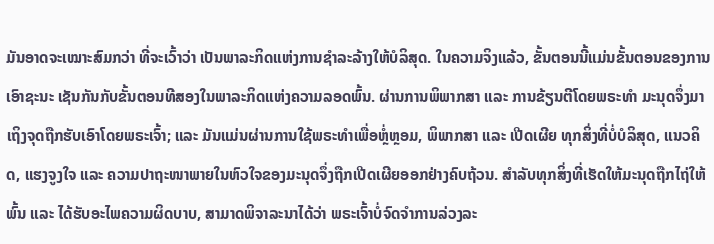ມັນອາດຈະເໝາະສົມກວ່າ ທີ່ຈະເວົ້າວ່າ ເປັນພາລະກິດແຫ່ງການຊໍາລະລ້າງໃຫ້ບໍລິສຸດ. ໃນຄວາມຈິງແລ້ວ, ຂັ້ນຕອນນີ້ແມ່ນຂັ້ນຕອນຂອງການເອົາຊະນະ ເຊັນກັນກັບຂັ້ນຕອນທີສອງໃນພາລະກິດແຫ່ງຄວາມລອດພົ້ນ. ຜ່ານການພິພາກສາ ແລະ ການຂ້ຽນຕີໂດຍພຣະທຳ ມະນຸດຈຶ່ງມາເຖິງຈຸດຖືກຮັບເອົາໂດຍພຣະເຈົ້າ; ແລະ ມັນແມ່ນຜ່ານການໃຊ້ພຣະທຳເພື່ອຫຼໍ່ຫຼອມ, ພິພາກສາ ແລະ ເປີດເຜີຍ ທຸກສິ່ງທີ່ບໍ່ບໍລິສຸດ, ແນວຄິດ, ແຮງຈູງໃຈ ແລະ ຄວາມປາຖະໜາພາຍໃນຫົວໃຈຂອງມະນຸດຈຶ່ງຖືກເປີດເຜີຍອອກຢ່າງຄົບຖ້ວນ. ສຳລັບທຸກສິ່ງທີ່ເຮັດໃຫ້ມະນຸດຖືກໄຖ່ໃຫ້ພົ້ນ ແລະ ໄດ້ຮັບອະໄພຄວາມຜິດບາບ, ສາມາດພິຈາລະນາໄດ້ວ່າ ພຣະເຈົ້າບໍ່ຈົດຈໍາການລ່ວງລະ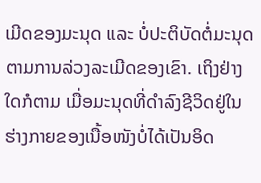ເມີດຂອງມະນຸດ ແລະ ບໍ່ປະຕິບັດຕໍ່ມະນຸດຕາມການລ່ວງລະເມີດຂອງເຂົາ. ເຖິງຢ່າງໃດກໍຕາມ ເມື່ອມະນຸດທີ່ດຳລົງຊີວິດຢູ່ໃນຮ່າງກາຍຂອງເນື້ອໜັງບໍ່ໄດ້ເປັນອິດ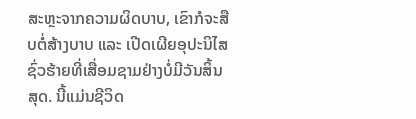ສະຫຼະຈາກຄວາມຜິດບາບ, ເຂົາກໍຈະສືບຕໍ່ສ້າງບາບ ແລະ ເປີດເຜີຍອຸປະນິໄສຊົ່ວຮ້າຍທີ່ເສື່ອມຊາມຢ່າງບໍ່ມີວັນສິ້ນສຸດ. ນີ້ແມ່ນຊີວິດ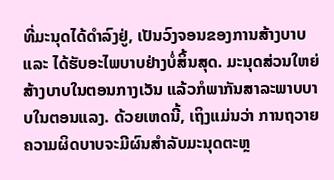ທີ່ມະນຸດໄດ້ດຳລົງຢູ່, ເປັນວົງຈອນຂອງການສ້າງບາບ ແລະ ໄດ້ຮັບອະໄພບາບຢ່າງບໍ່ສິ້ນສຸດ. ມະນຸດສ່ວນໃຫຍ່ສ້າງບາບໃນຕອນກາງເວັນ ແລ້ວກໍພາກັນສາລະພາບບາບໃນຕອນແລງ. ດ້ວຍເຫດນີ້, ເຖິງແມ່ນວ່າ ການຖວາຍຄວາມຜິດບາບຈະມີຜົນສຳລັບມະນຸດຕະຫຼ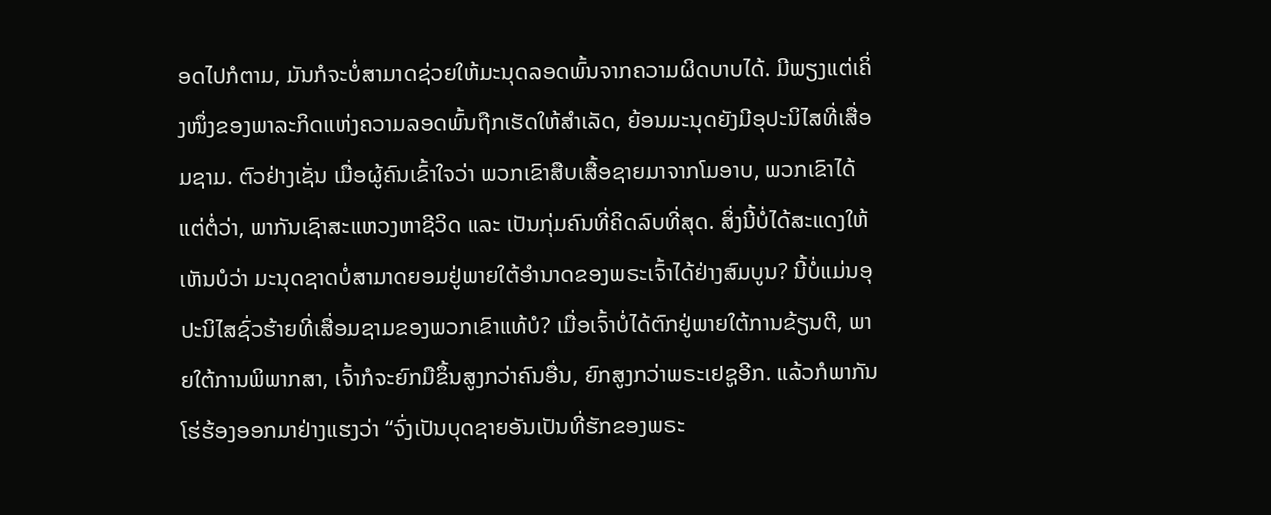ອດໄປກໍຕາມ, ມັນກໍຈະບໍ່ສາມາດຊ່ວຍໃຫ້ມະນຸດລອດພົ້ນຈາກຄວາມຜິດບາບໄດ້. ມີພຽງແຕ່ເຄິ່ງໜຶ່ງຂອງພາລະກິດແຫ່ງຄວາມລອດພົ້ນຖືກເຮັດໃຫ້ສຳເລັດ, ຍ້ອນມະນຸດຍັງມີອຸປະນິໄສທີ່ເສື່ອມຊາມ. ຕົວຢ່າງເຊັ່ນ ເມື່ອຜູ້ຄົນເຂົ້າໃຈວ່າ ພວກເຂົາສືບເສື້ອຊາຍມາຈາກໂມອາບ, ພວກເຂົາໄດ້ແຕ່ຕໍ່ວ່າ, ພາກັນເຊົາສະແຫວງຫາຊີວິດ ແລະ ເປັນກຸ່ມຄົນທີ່ຄິດລົບທີ່ສຸດ. ສິ່ງນີ້ບໍ່ໄດ້ສະແດງໃຫ້ເຫັນບໍວ່າ ມະນຸດຊາດບໍ່ສາມາດຍອມຢູ່ພາຍໃຕ້ອຳນາດຂອງພຣະເຈົ້າໄດ້ຢ່າງສົມບູນ? ນີ້ບໍ່ແມ່ນອຸປະນິໄສຊົ່ວຮ້າຍທີ່ເສື່ອມຊາມຂອງພວກເຂົາແທ້ບໍ? ເມື່ອເຈົ້າບໍ່ໄດ້ຕົກຢູ່ພາຍໃຕ້ການຂ້ຽນຕີ, ພາຍໃຕ້ການພິພາກສາ, ເຈົ້າກໍຈະຍົກມືຂຶ້ນສູງກວ່າຄົນອື່ນ, ຍົກສູງກວ່າພຣະເຢຊູອີກ. ແລ້ວກໍພາກັນໂຮ່ຮ້ອງອອກມາຢ່າງແຮງວ່າ “ຈົ່ງເປັນບຸດຊາຍອັນເປັນທີ່ຮັກຂອງພຣະ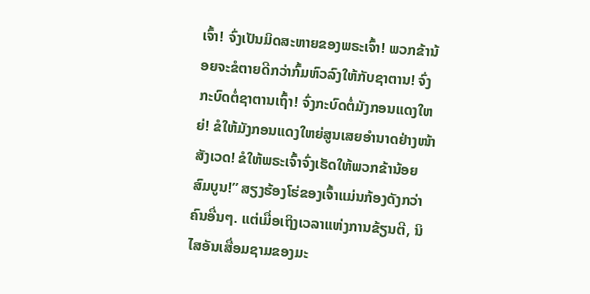ເຈົ້າ! ຈົ່ງເປັນມິດສະຫາຍຂອງພຣະເຈົ້າ! ພວກຂ້ານ້ອຍຈະຂໍຕາຍດີກວ່າກົ້ມຫົວລົງໃຫ້ກັບຊາຕານ! ຈົ່ງກະບົດຕໍ່ຊາຕານເຖົ້າ! ຈົ່ງກະບົດຕໍ່ມັງກອນແດງໃຫຍ່! ຂໍໃຫ້ມັງກອນແດງໃຫຍ່ສູນເສຍອຳນາດຢ່າງໜ້າສັງເວດ! ຂໍໃຫ້ພຣະເຈົ້າຈົ່ງເຮັດໃຫ້ພວກຂ້ານ້ອຍສົມບູນ!” ສຽງຮ້ອງໂຮ່ຂອງເຈົ້າແມ່ນກ້ອງດັງກວ່າຄົນອື່ນໆ. ແຕ່ເມື່ອເຖິງເວລາແຫ່ງການຂ້ຽນຕີ, ນິໄສອັນເສື່ອມຊາມຂອງມະ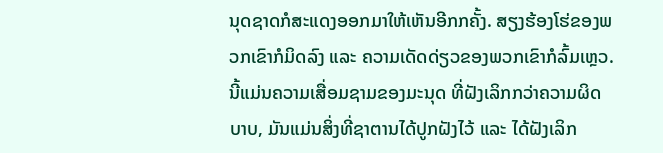ນຸດຊາດກໍສະແດງອອກມາໃຫ້ເຫັນອີກກຄັ້ງ. ສຽງຮ້ອງໂຮ່ຂອງພວກເຂົາກໍມິດລົງ ແລະ ຄວາມເດັດດ່ຽວຂອງພວກເຂົາກໍລົ້ມເຫຼວ. ນີ້ແມ່ນຄວາມເສື່ອມຊາມຂອງມະນຸດ ທີ່ຝັງເລິກກວ່າຄວາມຜິດບາບ, ມັນແມ່ນສິ່ງທີ່ຊາຕານໄດ້ປູກຝັງໄວ້ ແລະ ໄດ້ຝັງເລິກ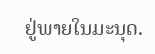ຢູ່ພາຍໃນມະນຸດ.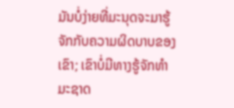ມັນບໍ່ງ່າຍທີ່ມະນຸດຈະມາຮູ້ຈັກກັບຄວາມຜິດບາບຂອງເຂົາ; ເຂົາບໍ່ມີທາງຮູ້ຈັກທຳມະຊາດ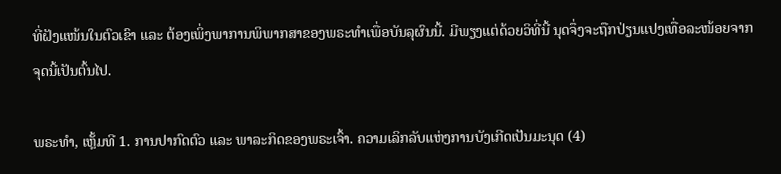ທີ່ຝັງແໜ້ນໃນຕົວເຂົາ ແລະ ຕ້ອງເພິ່ງພາການພິພາກສາຂອງພຣະທຳເພື່ອບັນລຸຜົນນີ້. ມີພຽງແຕ່ດ້ວຍວິທີ່ນີ້ ນຸດຈຶ່ງຈະຖືກປ່ຽນແປງເທື່ອລະໜ້ອຍຈາກຈຸດນີ້ເປັນຕົ້ນໄປ.

ພຣະທຳ, ເຫຼັ້ມທີ 1. ການປາກົດຕົວ ແລະ ພາລະກິດຂອງພຣະເຈົ້າ. ຄວາມເລິກລັບແຫ່ງການບັງເກີດເປັນມະນຸດ (4)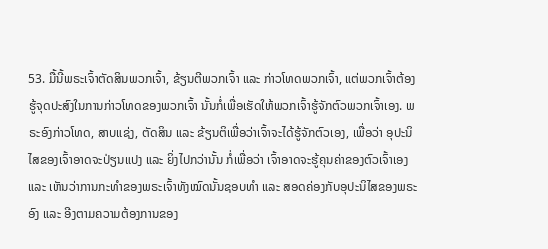53. ມື້ນີ້ພຣະເຈົ້າຕັດສິນພວກເຈົ້າ, ຂ້ຽນຕີພວກເຈົ້າ ແລະ ກ່າວໂທດພວກເຈົ້າ, ແຕ່ພວກເຈົ້າຕ້ອງຮູ້ຈຸດປະສົງໃນການກ່າວໂທດຂອງພວກເຈົ້າ ນັ້ນກໍ່ເພື່ອເຮັດໃຫ້ພວກເຈົ້າຮູ້ຈັກຕົວພວກເຈົ້າເອງ. ພຣະອົງກ່າວໂທດ, ສາບແຊ່ງ, ຕັດສິນ ແລະ ຂ້ຽນຕິເພື່ອວ່າເຈົ້າຈະໄດ້ຮູ້ຈັກຕົວເອງ, ເພື່ອວ່າ ອຸປະນິໄສຂອງເຈົ້າອາດຈະປ່ຽນແປງ ແລະ ຍິ່ງໄປກວ່ານັ້ນ ກໍ່ເພື່ອວ່າ ເຈົ້າອາດຈະຮູ້ຄຸນຄ່າຂອງຕົວເຈົ້າເອງ ແລະ ເຫັນວ່າການກະທຳຂອງພຣະເຈົ້າທັງໝົດນັ້ນຊອບທຳ ແລະ ສອດຄ່ອງກັບອຸປະນິໄສຂອງພຣະອົງ ແລະ ອີງຕາມຄວາມຕ້ອງການຂອງ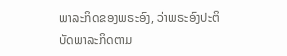ພາລະກິດຂອງພຣະອົງ, ວ່າພຣະອົງປະຕິບັດພາລະກິດຕາມ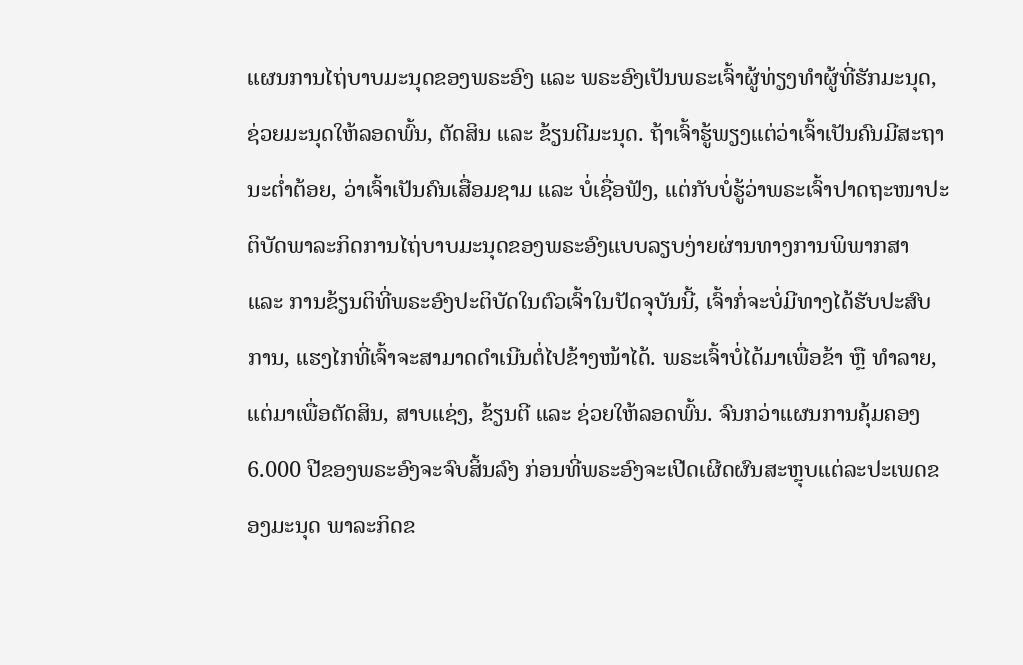ແຜນການໄຖ່ບາບມະນຸດຂອງພຣະອົງ ແລະ ພຣະອົງເປັນພຣະເຈົ້າຜູ້ທ່ຽງທຳຜູ້ທີ່ຮັກມະນຸດ, ຊ່ວຍມະນຸດໃຫ້ລອດພົ້ນ, ຕັດສິນ ແລະ ຂ້ຽນຕີມະນຸດ. ຖ້າເຈົ້າຮູ້ພຽງແຕ່ວ່າເຈົ້າເປັນຄົນມີສະຖານະຕ່ຳຕ້ອຍ, ວ່າເຈົ້າເປັນຄົນເສື່ອມຊາມ ແລະ ບໍ່ເຊື່ອຟັງ, ແຕ່ກັບບໍ່ຮູ້ວ່າພຣະເຈົ້າປາດຖະໜາປະຕິບັດພາລະກິດການໄຖ່ບາບມະນຸດຂອງພຣະອົງແບບລຽບງ່າຍຜ່ານທາງການພິພາກສາ ແລະ ການຂ້ຽນຕິທີ່ພຣະອົງປະຕິບັດໃນຕົວເຈົ້າໃນປັດຈຸບັນນີ້, ເຈົ້າກໍ່ຈະບໍ່ມີທາງໄດ້ຮັບປະສົບການ, ແຮງໄກທີ່ເຈົ້າຈະສາມາດດຳເນີນຕໍ່ໄປຂ້າງໜ້າໄດ້. ພຣະເຈົ້າບໍ່ໄດ້ມາເພື່ອຂ້າ ຫຼື ທຳລາຍ, ແຕ່ມາເພື່ອຕັດສິນ, ສາບແຊ່ງ, ຂ້ຽນຕີ ແລະ ຊ່ວຍໃຫ້ລອດພົ້ນ. ຈົນກວ່າແຜນການຄຸ້ມຄອງ 6.000 ປີຂອງພຣະອົງຈະຈົບສິ້ນລົງ ກ່ອນທີ່ພຣະອົງຈະເປີດເຜີດຜົນສະຫຼຸບແຕ່ລະປະເພດຂອງມະນຸດ ພາລະກິດຂ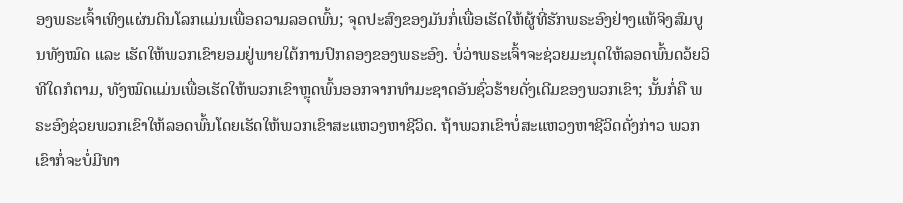ອງພຣະເຈົ້າເທິງແຜ່ນດິນໂລກແມ່ນເພື່ອຄວາມລອດພົ້ນ; ຈຸດປະສົງຂອງມັນກໍ່ເພື່ອເຮັດໃຫ້ຜູ້ທີ່ຮັກພຣະອົງຢ່າງແທ້ຈິງສົມບູນທັງໝົດ ແລະ ເຮັດໃຫ້ພວກເຂົາຍອມຢູ່ພາຍໃຕ້ການປົກຄອງຂອງພຣະອົງ. ບໍ່ວ່າພຣະເຈົ້າຈະຊ່ວຍມະນຸດໃຫ້ລອດພົ້ນດວ້ຍວິທີໃດກໍຕາມ, ທັງໝົດແມ່ນເພື່ອເຮັດໃຫ້ພວກເຂົາຫຼຸດພົ້ນອອກຈາກທຳມະຊາດອັນຊົ່ວຮ້າຍດັ່ງເດີມຂອງພວກເຂົາ; ນັ້ນກໍ່ຄື ພຣະອົງຊ່ວຍພວກເຂົາໃຫ້ລອດພົ້ນໂດຍເຮັດໃຫ້ພວກເຂົາສະແຫວງຫາຊີວິດ. ຖ້າພວກເຂົາບໍ່ສະແຫວງຫາຊີວິດດັ່ງກ່າວ ພວກເຂົາກໍ່ຈະບໍ່ມີທາ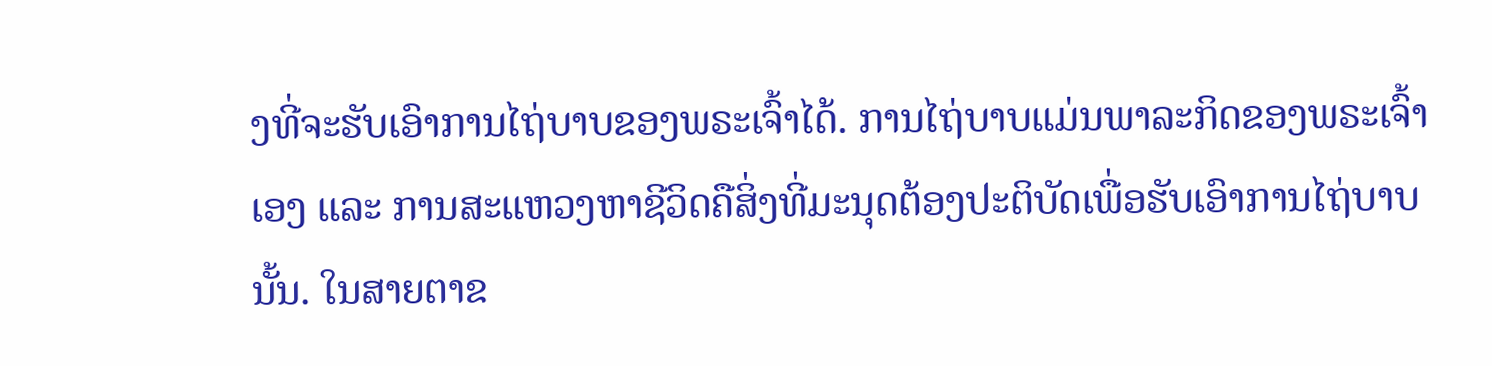ງທີ່ຈະຮັບເອົາການໄຖ່ບາບຂອງພຣະເຈົ້າໄດ້. ການໄຖ່ບາບແມ່ນພາລະກິດຂອງພຣະເຈົ້າເອງ ແລະ ການສະແຫວງຫາຊີວິດຄືສິ່ງທີ່ມະນຸດຕ້ອງປະຕິບັດເພື່ອຮັບເອົາການໄຖ່ບາບນັ້ນ. ໃນສາຍຕາຂ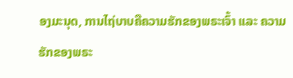ອງມະນຸດ, ການໄຖ່ບາບຄືຄວາມຮັກຂອງພຣະເຈົ້າ ແລະ ຄວາມຮັກຂອງພຣະ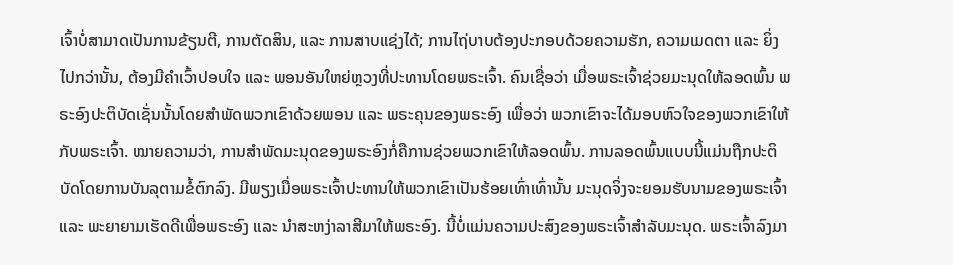ເຈົ້າບໍ່ສາມາດເປັນການຂ້ຽນຕີ, ການຕັດສິນ, ແລະ ການສາບແຊ່ງໄດ້; ການໄຖ່ບາບຕ້ອງປະກອບດ້ວຍຄວາມຮັກ, ຄວາມເມດຕາ ແລະ ຍິ່ງໄປກວ່ານັ້ນ, ຕ້ອງມີຄຳເວົ້າປອບໃຈ ແລະ ພອນອັນໃຫຍ່ຫຼວງທີ່ປະທານໂດຍພຣະເຈົ້າ. ຄົນເຊື່ອວ່າ ເມື່ອພຣະເຈົ້າຊ່ວຍມະນຸດໃຫ້ລອດພົ້ນ ພຣະອົງປະຕິບັດເຊັ່ນນັ້ນໂດຍສໍາພັດພວກເຂົາດ້ວຍພອນ ແລະ ພຣະຄຸນຂອງພຣະອົງ ເພື່ອວ່າ ພວກເຂົາຈະໄດ້ມອບຫົວໃຈຂອງພວກເຂົາໃຫ້ກັບພຣະເຈົ້າ. ໝາຍຄວາມວ່າ, ການສໍາພັດມະນຸດຂອງພຣະອົງກໍ່ຄືການຊ່ວຍພວກເຂົາໃຫ້ລອດພົ້ນ. ການລອດພົ້ນແບບນີ້ແມ່ນຖືກປະຕິບັດໂດຍການບັນລຸຕາມຂໍ້ຕົກລົງ. ມີພຽງເມື່ອພຣະເຈົ້າປະທານໃຫ້ພວກເຂົາເປັນຮ້ອຍເທົ່າເທົ່ານັ້ນ ມະນຸດຈິ່ງຈະຍອມຮັບນາມຂອງພຣະເຈົ້າ ແລະ ພະຍາຍາມເຮັດດີເພື່ອພຣະອົງ ແລະ ນຳສະຫງ່າລາສີມາໃຫ້ພຣະອົງ. ນີ້ບໍ່ແມ່ນຄວາມປະສົງຂອງພຣະເຈົ້າສໍາລັບມະນຸດ. ພຣະເຈົ້າລົງມາ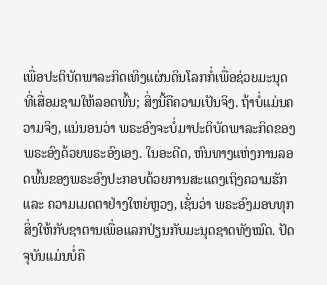ເພື່ອປະຕິບັດພາລະກິດເທິງແຜ່ນດິນໂລກກໍ່ເພື່ອຊ່ວຍມະນຸດທີ່ເສື່ອມຊາມໃຫ້ລອດພົ້ນ; ສິ່ງນີ້ຄືຄວາມເປັນຈິງ. ຖ້າບໍ່ແມ່ນຄວາມຈິງ, ແນ່ນອນວ່າ ພຣະອົງຈະບໍ່ມາປະຕິບັດພາລະກິດຂອງພຣະອົງດ້ວຍພຣະອົງເອງ. ໃນອະດີດ, ຫົນທາງແຫ່ງການລອດພົ້ນຂອງພຣະອົງປະກອບດ້ວຍການສະແດງເຖິງຄວາມຮັກ ແລະ ຄວາມເມດຕາຢ່າງໃຫຍ່ຫຼວງ, ເຊັ່ນວ່າ ພຣະອົງມອບທຸກສິ່ງໃຫ້ກັບຊາຕານເພື່ອແລກປ່ຽນກັບມະນຸດຊາດທັງໝົດ. ປັດຈຸບັນແມ່ນບໍ່ຄື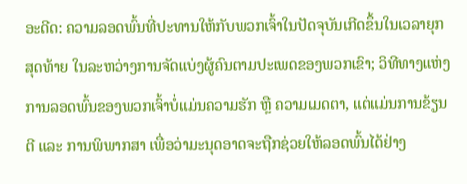ອະດີດ: ຄວາມລອດພົ້ນທີ່ປະທານໃຫ້ກັບພວກເຈົ້າໃນປັດຈຸບັນເກີດຂຶ້ນໃນເວລາຍຸກສຸດທ້າຍ ໃນລະຫວ່າງການຈັດແບ່ງຜູ້ຄົນຕາມປະເພດຂອງພວກເຂົາ; ວິທີທາງແຫ່ງການລອດພົ້ນຂອງພວກເຈົ້າບໍ່ແມ່ນຄວາມຮັກ ຫຼື ຄວາມເມດຕາ, ແຕ່ແມ່ນການຂ້ຽນຕີ ແລະ ການພິພາກສາ ເພື່ອວ່າມະນຸດອາດຈະຖືກຊ່ວຍໃຫ້ລອດພົ້ນໄດ້ຢ່າງ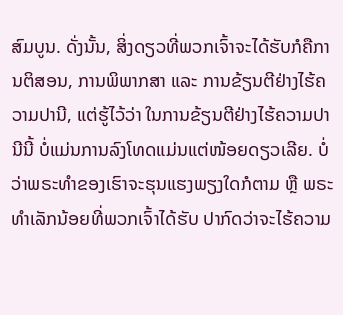ສົມບູນ. ດັ່ງນັ້ນ, ສິ່ງດຽວທີ່ພວກເຈົ້າຈະໄດ້ຮັບກໍຄືການຕິສອນ, ການພິພາກສາ ແລະ ການຂ້ຽນຕີຢ່າງໄຮ້ຄວາມປານີ, ແຕ່ຮູ້ໄວ້ວ່າ ໃນການຂ້ຽນຕີຢ່າງໄຮ້ຄວາມປານີນີ້ ບໍ່ແມ່ນການລົງໂທດແມ່ນແຕ່ໜ້ອຍດຽວເລີຍ. ບໍ່ວ່າພຣະທຳຂອງເຮົາຈະຮຸນແຮງພຽງໃດກໍຕາມ ຫຼື ພຣະທໍາເລັກນ້ອຍທີ່ພວກເຈົ້າໄດ້ຮັບ ປາກົດວ່າຈະໄຮ້ຄວາມ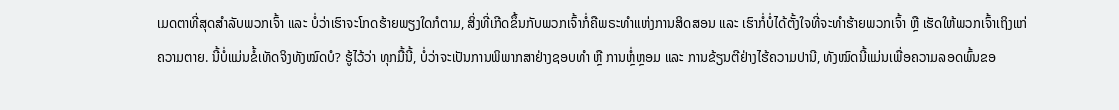ເມດຕາທີ່ສຸດສໍາລັບພວກເຈົ້າ ແລະ ບໍ່ວ່າເຮົາຈະໂກດຮ້າຍພຽງໃດກໍຕາມ, ສິ່ງທີ່ເກີດຂຶ້ນກັບພວກເຈົ້າກໍ່ຄືພຣະທຳແຫ່ງການສິດສອນ ແລະ ເຮົາກໍ່ບໍ່ໄດ້ຕັ້ງໃຈທີ່ຈະທຳຮ້າຍພວກເຈົ້າ ຫຼື ເຮັດໃຫ້ພວກເຈົ້າເຖິງແກ່ຄວາມຕາຍ. ນີ້ບໍ່ແມ່ນຂໍ້ເທັດຈິງທັງໝົດບໍ? ຮູ້ໄວ້ວ່າ ທຸກມື້ນີ້, ບໍ່ວ່າຈະເປັນການພິພາກສາຢ່າງຊອບທຳ ຫຼື ການຫຼໍ່ຫຼອມ ແລະ ການຂ້ຽນຕີຢ່າງໄຮ້ຄວາມປານີ, ທັງໝົດນີ້ແມ່ນເພື່ອຄວາມລອດພົ້ນຂອ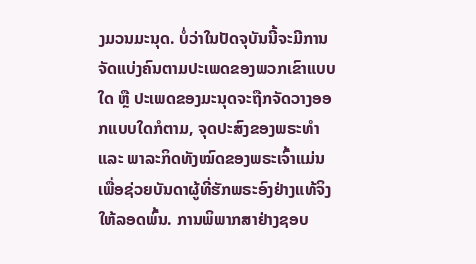ງມວນມະນຸດ. ບໍ່ວ່າໃນປັດຈຸບັນນີ້ຈະມີການຈັດແບ່ງຄົນຕາມປະເພດຂອງພວກເຂົາແບບໃດ ຫຼື ປະເພດຂອງມະນຸດຈະຖືກຈັດວາງອອກແບບໃດກໍຕາມ, ຈຸດປະສົງຂອງພຣະທໍາ ແລະ ພາລະກິດທັງໝົດຂອງພຣະເຈົ້າແມ່ນເພື່ອຊ່ວຍບັນດາຜູ້ທີ່ຮັກພຣະອົງຢ່າງແທ້ຈິງໃຫ້ລອດພົ້ນ. ການພິພາກສາຢ່າງຊອບ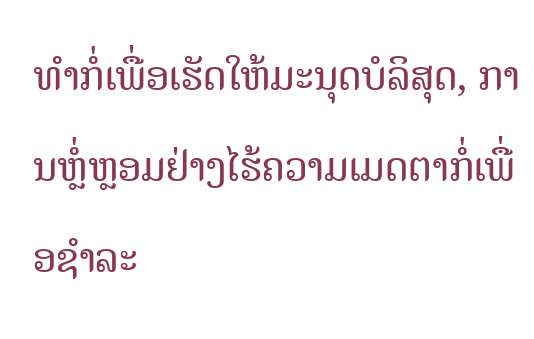ທຳກໍ່ເພື່ອເຮັດໃຫ້ມະນຸດບໍລິສຸດ, ການຫຼໍ່ຫຼອມຢ່າງໄຮ້ຄວາມເມດຕາກໍ່ເພື່ອຊຳລະ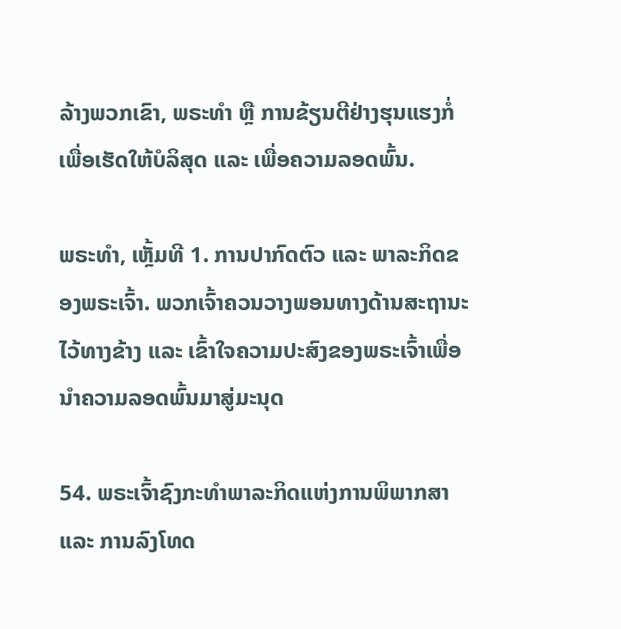ລ້າງພວກເຂົາ, ພຣະທຳ ຫຼື ການຂ້ຽນຕີຢ່າງຮຸນແຮງກໍ່ເພື່ອເຮັດໃຫ້ບໍລິສຸດ ແລະ ເພື່ອຄວາມລອດພົ້ນ.

ພຣະທຳ, ເຫຼັ້ມທີ 1. ການປາກົດຕົວ ແລະ ພາລະກິດຂອງພຣະເຈົ້າ. ພວກເຈົ້າຄວນວາງພອນທາງດ້ານສະຖານະໄວ້ທາງຂ້າງ ແລະ ເຂົ້າໃຈຄວາມປະສົງຂອງພຣະເຈົ້າເພື່ອນໍາຄວາມລອດພົ້ນມາສູ່ມະນຸດ

54. ພຣະເຈົ້າຊົງກະທໍາພາລະກິດແຫ່ງການພິພາກສາ ແລະ ການລົງໂທດ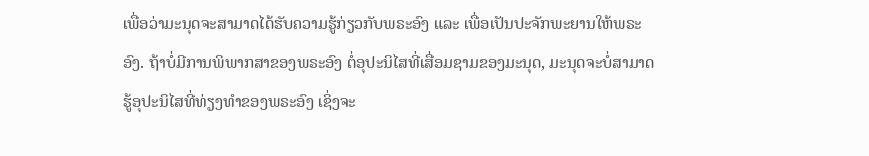ເພື່ອວ່າມະນຸດຈະສາມາດໄດ້ຮັບຄວາມຮູ້ກ່ຽວກັບພຣະອົງ ແລະ ເພື່ອເປັນປະຈັກພະຍານໃຫ້ພຣະອົງ. ຖ້າບໍ່ມີການພິພາກສາຂອງພຣະອົງ ຕໍ່ອຸປະນິໄສທີ່ເສື່ອມຊາມຂອງມະນຸດ, ມະນຸດຈະບໍ່ສາມາດຮູ້ອຸປະນິໄສທີ່ທ່ຽງທໍາຂອງພຣະອົງ ເຊິ່ງຈະ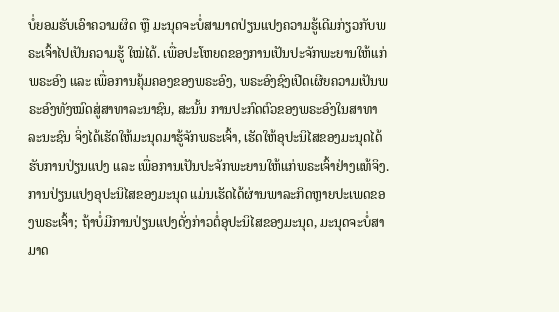ບໍ່ຍອມຮັບເອົາຄວາມຜິດ ຫຼື ມະນຸດຈະບໍ່ສາມາດປ່ຽນແປງຄວາມຮູ້ເດີມກ່ຽວກັບພຣະເຈົ້າໄປເປັນຄວາມຮູ້ ໃໝ່ໄດ້. ເພື່ອປະໂຫຍດຂອງການເປັນປະຈັກພະຍານໃຫ້ແກ່ພຣະອົງ ແລະ ເພື່ອການຄຸ້ມຄອງຂອງພຣະອົງ, ພຣະອົງຊົງເປີດເຜີຍຄວາມເປັນພຣະອົງທັງໝົດສູ່ສາທາລະນາຊົນ, ສະນັ້ນ ການປະກົດຕົວຂອງພຣະອົງໃນສາທາລະນະຊົນ ຈິ່ງໄດ້ເຮັດໃຫ້ມະນຸດມາຮູ້ຈັກພຣະເຈົ້າ, ເຮັດໃຫ້ອຸປະນິໄສຂອງມະນຸດໄດ້ຮັບການປ່ຽນແປງ ແລະ ເພື່ອການເປັນປະຈັກພະຍານໃຫ້ແກ່ພຣະເຈົ້າຢ່າງແທ້ຈິງ. ການປ່ຽນແປງອຸປະນິໄສຂອງມະນຸດ ແມ່ນເຮັດໄດ້ຜ່ານພາລະກິດຫຼາຍປະເພດຂອງພຣະເຈົ້າ; ຖ້າບໍ່ມີການປ່ຽນແປງດັ່ງກ່າວຕໍ່ອຸປະນິໄສຂອງມະນຸດ, ມະນຸດຈະບໍ່ສາມາດ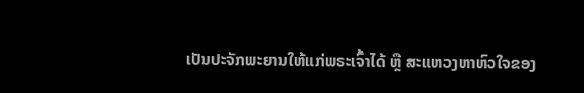ເປັນປະຈັກພະຍານໃຫ້ແກ່ພຣະເຈົ້າໄດ້ ຫຼື ສະແຫວງຫາຫົວໃຈຂອງ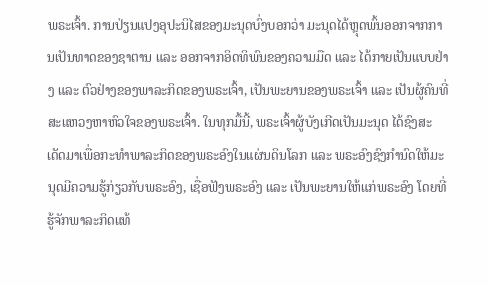ພຣະເຈົ້າ. ການປ່ຽນແປງອຸປະນິໄສຂອງມະນຸດບົ່ງບອກວ່າ ມະນຸດໄດ້ຫຼຸດພົ້ນອອກຈາກການເປັນທາດຂອງຊາຕານ ແລະ ອອກຈາກອິດທິພົນຂອງຄວາມມືດ ແລະ ໄດ້ກາຍເປັນແບບຢ່າງ ແລະ ຕົວຢ່າງຂອງພາລະກິດຂອງພຣະເຈົ້າ, ເປັນພະຍານຂອງພຣະເຈົ້າ ແລະ ເປັນຜູ້ຄົນທີ່ສະແຫວງຫາຫົວໃຈຂອງພຣະເຈົ້າ. ໃນທຸກມື້ນີ້, ພຣະເຈົ້າຜູ້ບັງເກີດເປັນມະນຸດ ໄດ້ຊົງສະເດັດມາເພື່ອກະທໍາພາລະກິດຂອງພຣະອົງໃນແຜ່ນດິນໂລກ ແລະ ພຣະອົງຊົງກໍານົດໃຫ້ມະນຸດມີຄວາມຮູ້ກ່ຽວກັບພຣະອົງ, ເຊື່ອຟັງພຣະອົງ ແລະ ເປັນພະຍານໃຫ້ແກ່ພຣະອົງ ໂດຍທີ່ຮູ້ຈັກພາລະກິດແທ້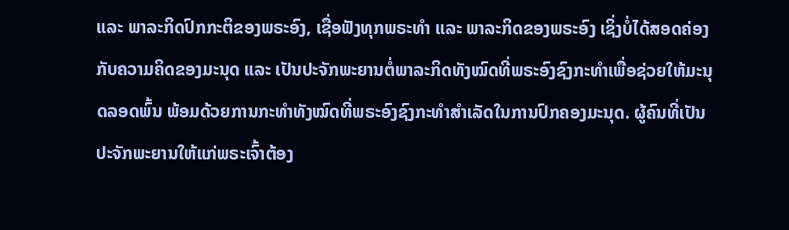ແລະ ພາລະກິດປົກກະຕິຂອງພຣະອົງ, ເຊື່ອຟັງທຸກພຣະທໍາ ແລະ ພາລະກິດຂອງພຣະອົງ ເຊິ່ງບໍ່ໄດ້ສອດຄ່ອງກັບຄວາມຄິດຂອງມະນຸດ ແລະ ເປັນປະຈັກພະຍານຕໍ່ພາລະກິດທັງໝົດທີ່ພຣະອົງຊົງກະທໍາເພື່ອຊ່ວຍໃຫ້ມະນຸດລອດພົ້ນ ພ້ອມດ້ວຍການກະທໍາທັງໝົດທີ່ພຣະອົງຊົງກະທໍາສໍາເລັດໃນການປົກຄອງມະນຸດ. ຜູ້ຄົນທີ່ເປັນປະຈັກພະຍານໃຫ້ແກ່ພຣະເຈົ້າຕ້ອງ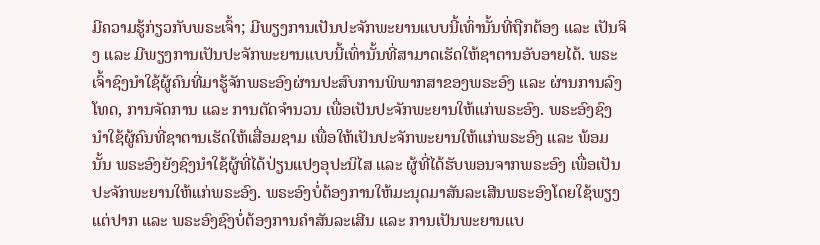ມີຄວາມຮູ້ກ່ຽວກັບພຣະເຈົ້າ; ມີພຽງການເປັນປະຈັກພະຍານແບບນີ້ເທົ່ານັ້ນທີ່ຖືກຕ້ອງ ແລະ ເປັນຈິງ ແລະ ມີພຽງການເປັນປະຈັກພະຍານແບບນີ້ເທົ່ານັ້ນທີ່ສາມາດເຮັດໃຫ້ຊາຕານອັບອາຍໄດ້. ພຣະເຈົ້າຊົງນໍາໃຊ້ຜູ້ຄົນທີ່ມາຮູ້ຈັກພຣະອົງຜ່ານປະສົບການພິພາກສາຂອງພຣະອົງ ແລະ ຜ່ານການລົງໂທດ, ການຈັດການ ແລະ ການຕັດຈໍານວນ ເພື່ອເປັນປະຈັກພະຍານໃຫ້ແກ່ພຣະອົງ. ພຣະອົງຊົງນໍາໃຊ້ຜູ້ຄົນທີ່ຊາຕານເຮັດໃຫ້ເສື່ອມຊາມ ເພື່ອໃຫ້ເປັນປະຈັກພະຍານໃຫ້ແກ່ພຣະອົງ ແລະ ພ້ອມນັ້ນ ພຣະອົງຍັງຊົງນໍາໃຊ້ຜູ້ທີ່ໄດ້ປ່ຽນແປງອຸປະນິໄສ ແລະ ຜູ້ທີ່ໄດ້ຮັບພອນຈາກພຣະອົງ ເພື່ອເປັນປະຈັກພະຍານໃຫ້ແກ່ພຣະອົງ. ພຣະອົງບໍ່ຕ້ອງການໃຫ້ມະນຸດມາສັນລະເສີນພຣະອົງໂດຍໃຊ້ພຽງແຕ່ປາກ ແລະ ພຣະອົງຊົງບໍ່ຕ້ອງການຄໍາສັນລະເສີນ ແລະ ການເປັນພະຍານແບ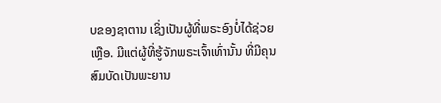ບຂອງຊາຕານ ເຊິ່ງເປັນຜູ້ທີ່ພຣະອົງບໍ່ໄດ້ຊ່ວຍເຫຼືອ. ມີແຕ່ຜູ້ທີ່ຮູ້ຈັກພຣະເຈົ້າເທົ່ານັ້ນ ທີ່ມີຄຸນສົມບັດເປັນພະຍານ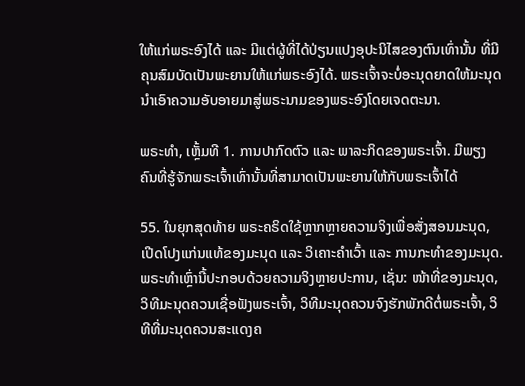ໃຫ້ແກ່ພຣະອົງໄດ້ ແລະ ມີແຕ່ຜູ້ທີ່ໄດ້ປ່ຽນແປງອຸປະນິໄສຂອງຕົນເທົ່ານັ້ນ ທີ່ມີຄຸນສົມບັດເປັນພະຍານໃຫ້ແກ່ພຣະອົງໄດ້. ພຣະເຈົ້າຈະບໍ່ອະນຸດຍາດໃຫ້ມະນຸດນໍາເອົາຄວາມອັບອາຍມາສູ່ພຣະນາມຂອງພຣະອົງໂດຍເຈດຕະນາ.

ພຣະທຳ, ເຫຼັ້ມທີ 1. ການປາກົດຕົວ ແລະ ພາລະກິດຂອງພຣະເຈົ້າ. ມີພຽງຄົນທີ່ຮູ້ຈັກພຣະເຈົ້າເທົ່ານັ້ນທີ່ສາມາດເປັນພະຍານໃຫ້ກັບພຣະເຈົ້າໄດ້

55. ໃນຍຸກສຸດທ້າຍ ພຣະຄຣິດໃຊ້ຫຼາກຫຼາຍຄວາມຈິງເພື່ອສັ່ງສອນມະນຸດ, ເປີດໂປງແກ່ນແທ້ຂອງມະນຸດ ແລະ ວິເຄາະຄໍາເວົ້າ ແລະ ການກະທຳຂອງມະນຸດ. ພຣະທໍາເຫຼົ່ານີ້ປະກອບດ້ວຍຄວາມຈິງຫຼາຍປະການ, ເຊັ່ນ: ໜ້າທີ່ຂອງມະນຸດ, ວິທີມະນຸດຄວນເຊື່ອຟັງພຣະເຈົ້າ, ວິທີມະນຸດຄວນຈົງຮັກພັກດີຕໍ່ພຣະເຈົ້າ, ວິທີທີ່ມະນຸດຄວນສະແດງຄ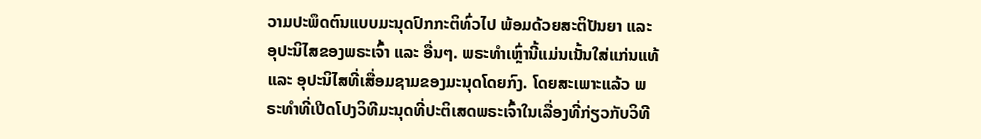ວາມປະພຶດຕົນແບບມະນຸດປົກກະຕິທົ່ວໄປ ພ້ອມດ້ວຍສະຕິປັນຍາ ແລະ ອຸປະນິໄສຂອງພຣະເຈົ້າ ແລະ ອື່ນໆ. ພຣະທໍາເຫຼົ່ານີ້ແມ່ນເນັ້ນໃສ່ແກ່ນແທ້ ແລະ ອຸປະນິໄສທີ່ເສື່ອມຊາມຂອງມະນຸດໂດຍກົງ. ໂດຍສະເພາະແລ້ວ ພຣະທຳທີ່ເປີດໂປງວິທີມະນຸດທີ່ປະຕິເສດພຣະເຈົ້າໃນເລື່ອງທີ່ກ່ຽວກັບວິທີ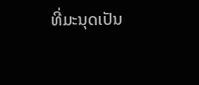ທີ່ມະນຸດເປັນ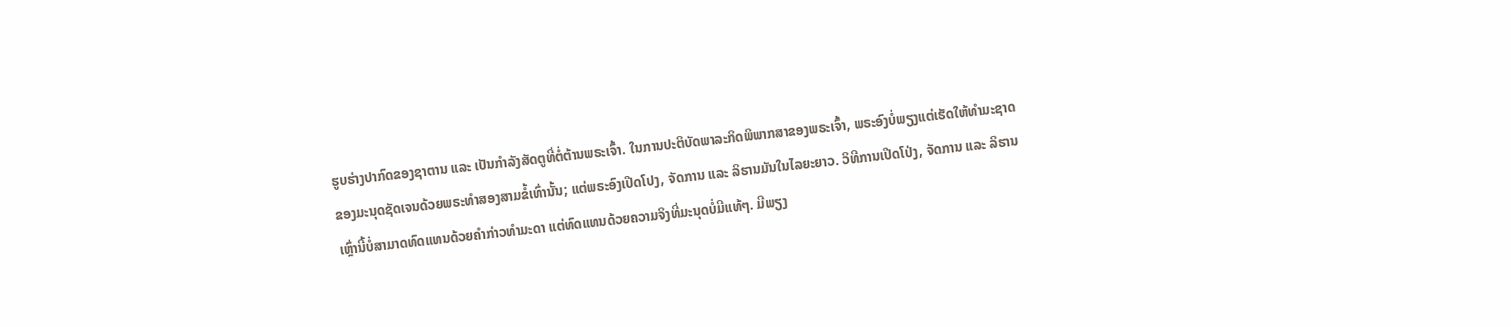ຮູບຮ່າງປາກົດຂອງຊາຕານ ແລະ ເປັນກໍາລັງສັດຕູທີ່ຕໍ່ຕ້ານພຣະເຈົ້າ. ໃນການປະຕິບັດພາລະກິດພິພາກສາຂອງພຣະເຈົ້າ, ພຣະອົງບໍ່ພຽງແຕ່ເຮັດໃຫ້ທໍາມະຊາດຂອງມະນຸດຊັດເຈນດ້ວຍພຣະທໍາສອງສາມຂໍ້ເທົ່ານັ້ນ; ແຕ່ພຣະອົງເປີດໂປງ, ຈັດການ ແລະ ລິຮານມັນໃນໄລຍະຍາວ. ວິທີການເປີດໂປ່ງ, ຈັດການ ແລະ ລິຮານເຫຼົ່ານີ້ບໍ່ສາມາດທົດແທນດ້ວຍຄໍາກ່າວທໍາມະດາ ແຕ່ທົດແທນດ້ວຍຄວາມຈິງທີ່ມະນຸດບໍ່ມີແທ້ໆ. ມີພຽງ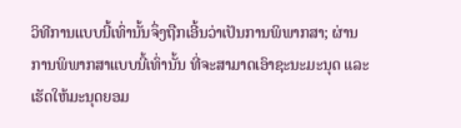ວິທີການແບບນີ້ເທົ່ານັ້ນຈຶ່ງຖືກເອີ້ນວ່າເປັນການພິພາກສາ; ຜ່ານການພິພາກສາແບບນີ້ເທົ່ານັ້ນ ທີ່ຈະສາມາດເອົາຊະນະມະນຸດ ແລະ ເຮັດໃຫ້ມະນຸດຍອມ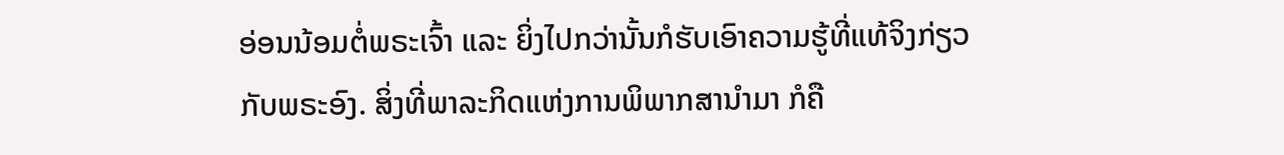ອ່ອນນ້ອມຕໍ່ພຣະເຈົ້າ ແລະ ຍິ່ງໄປກວ່ານັ້ນກໍຮັບເອົາຄວາມຮູ້ທີ່ແທ້ຈິງກ່ຽວກັບພຣະອົງ. ສິ່ງທີ່ພາລະກິດແຫ່ງການພິພາກສານໍາມາ ກໍຄື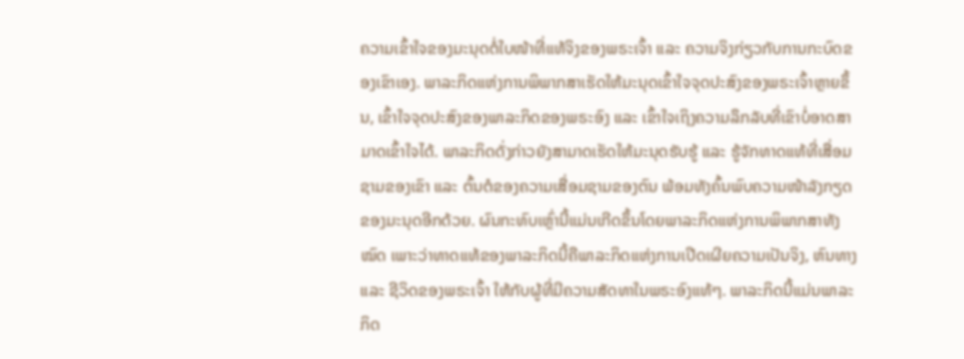ຄວາມເຂົ້າໃຈຂອງມະນຸດຕໍ່ໃບໜ້າທີ່ແທ້ຈິງຂອງພຣະເຈົ້າ ແລະ ຄວາມຈິງກ່ຽວກັບການກະບົດຂອງເຂົາເອງ. ພາລະກິດແຫ່ງການພິພາກສາເຮັດໃຫ້ມະນຸດເຂົ້າໃຈຈຸດປະສົງຂອງພຣະເຈົ້າຫຼາຍຂຶ້ນ, ເຂົ້າໃຈຈຸດປະສົງຂອງພາລະກິດຂອງພຣະອົງ ແລະ ເຂົ້າໃຈເຖິງຄວາມລຶກລັບທີ່ເຂົາບໍ່ອາດສາມາດເຂົ້າໃຈໄດ້. ພາລະກິດດັ່ງກ່າວຍັງສາມາດເຮັດໃຫ້ມະນຸດຮັບຮູ້ ແລະ ຮູ້ຈັກທາດແທ້ທີ່ເສື່ອມຊາມຂອງເຂົາ ແລະ ຕົ້ນຕໍຂອງຄວາມເສື່ອມຊາມຂອງຕົນ ພ້ອມທັງຄົ້ນພົບຄວາມໜ້າລັງກຽດຂອງມະນຸດອີກດ້ວຍ. ຜົນກະທົບເຫຼົ່ານີ້ແມ່ນເກີດຂຶ້ນໂດຍພາລະກິດແຫ່ງການພິພາກສາທັງໝົດ ເພາະວ່າທາດແທ້ຂອງພາລະກິດນີ້ຄືພາລະກິດແຫ່ງການເປີດເຜີຍຄວາມເປັນຈິງ, ຫົນທາງ ແລະ ຊີວິດຂອງພຣະເຈົ້າ ໃຫ້ກັບຜູ້ທີ່ມີຄວາມສັດທາໃນພຣະອົງແທ້ໆ. ພາລະກິດນີ້ແມ່ນພາລະກິດ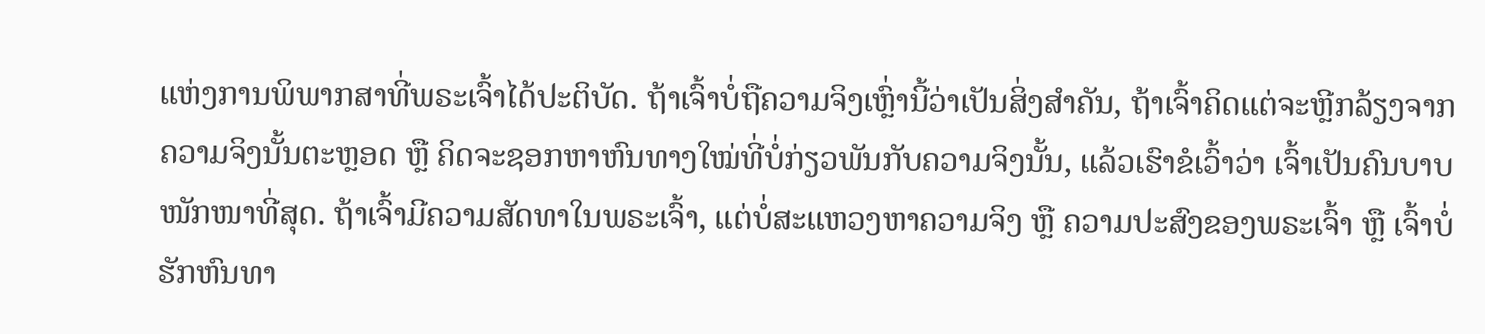ແຫ່ງການພິພາກສາທີ່ພຣະເຈົ້າໄດ້ປະຕິບັດ. ຖ້າເຈົ້າບໍ່ຖືຄວາມຈິງເຫຼົ່ານີ້ວ່າເປັນສິ່ງສໍາຄັນ, ຖ້າເຈົ້າຄິດແຕ່ຈະຫຼີກລ້ຽງຈາກຄວາມຈິງນັ້ນຕະຫຼອດ ຫຼື ຄິດຈະຊອກຫາຫົນທາງໃໝ່ທີ່ບໍ່ກ່ຽວພັນກັບຄວາມຈິງນັ້ນ, ແລ້ວເຮົາຂໍເວົ້າວ່າ ເຈົ້າເປັນຄົນບາບໜັກໜາທີ່ສຸດ. ຖ້າເຈົ້າມີຄວາມສັດທາໃນພຣະເຈົ້າ, ແຕ່ບໍ່ສະແຫວງຫາຄວາມຈິງ ຫຼື ຄວາມປະສົງຂອງພຣະເຈົ້າ ຫຼື ເຈົ້າບໍ່ຮັກຫົນທາ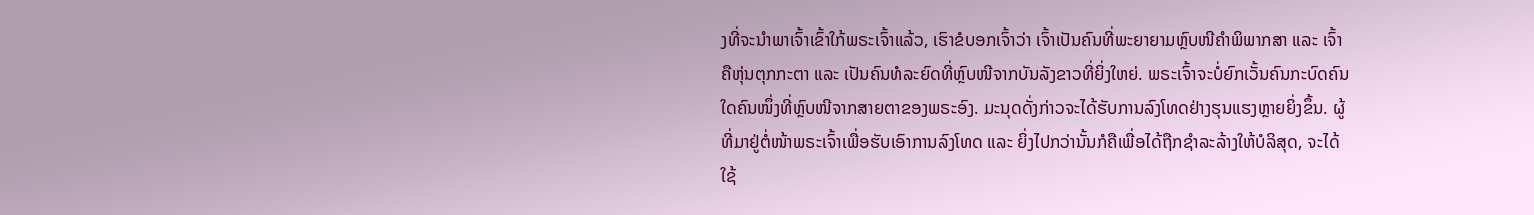ງທີ່ຈະນໍາພາເຈົ້າເຂົ້າໃກ້ພຣະເຈົ້າແລ້ວ, ເຮົາຂໍບອກເຈົ້າວ່າ ເຈົ້າເປັນຄົນທີ່ພະຍາຍາມຫຼົບໜີຄໍາພິພາກສາ ແລະ ເຈົ້າຄືຫຸ່ນຕຸກກະຕາ ແລະ ເປັນຄົນທໍລະຍົດທີ່ຫຼົບໜີຈາກບັນລັງຂາວທີ່ຍິ່ງໃຫຍ່. ພຣະເຈົ້າຈະບໍ່ຍົກເວັ້ນຄົນກະບົດຄົນໃດຄົນໜຶ່ງທີ່ຫຼົບໜີຈາກສາຍຕາຂອງພຣະອົງ. ມະນຸດດັ່ງກ່າວຈະໄດ້ຮັບການລົງໂທດຢ່າງຮຸນແຮງຫຼາຍຍິ່ງຂຶ້ນ. ຜູ້ທີ່ມາຢູ່ຕໍ່ໜ້າພຣະເຈົ້າເພື່ອຮັບເອົາການລົງໂທດ ແລະ ຍິ່ງໄປກວ່ານັ້ນກໍຄືເພື່ອໄດ້ຖືກຊໍາລະລ້າງໃຫ້ບໍລິສຸດ, ຈະໄດ້ໃຊ້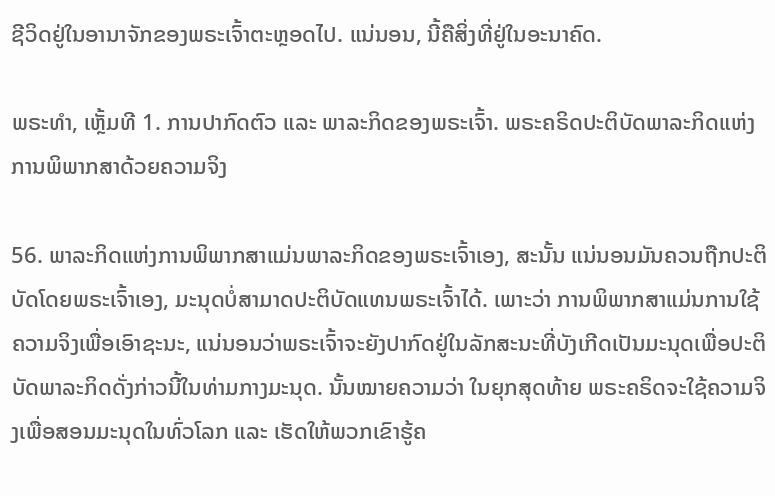ຊີວິດຢູ່ໃນອານາຈັກຂອງພຣະເຈົ້າຕະຫຼອດໄປ. ແນ່ນອນ, ນີ້ຄືສິ່ງທີ່ຢູ່ໃນອະນາຄົດ.

ພຣະທຳ, ເຫຼັ້ມທີ 1. ການປາກົດຕົວ ແລະ ພາລະກິດຂອງພຣະເຈົ້າ. ພຣະຄຣິດປະຕິບັດພາລະກິດແຫ່ງການພິພາກສາດ້ວຍຄວາມຈິງ

56. ພາລະກິດແຫ່ງການພິພາກສາແມ່ນພາລະກິດຂອງພຣະເຈົ້າເອງ, ສະນັ້ນ ແນ່ນອນມັນຄວນຖືກປະຕິບັດໂດຍພຣະເຈົ້າເອງ, ມະນຸດບໍ່ສາມາດປະຕິບັດແທນພຣະເຈົ້າໄດ້. ເພາະວ່າ ການພິພາກສາແມ່ນການໃຊ້ຄວາມຈິງເພື່ອເອົາຊະນະ, ແນ່ນອນວ່າພຣະເຈົ້າຈະຍັງປາກົດຢູ່ໃນລັກສະນະທີ່ບັງເກີດເປັນມະນຸດເພື່ອປະຕິບັດພາລະກິດດັ່ງກ່າວນີ້ໃນທ່າມກາງມະນຸດ. ນັ້ນໝາຍຄວາມວ່າ ໃນຍຸກສຸດທ້າຍ ພຣະຄຣິດຈະໃຊ້ຄວາມຈິງເພື່ອສອນມະນຸດໃນທົ່ວໂລກ ແລະ ເຮັດໃຫ້ພວກເຂົາຮູ້ຄ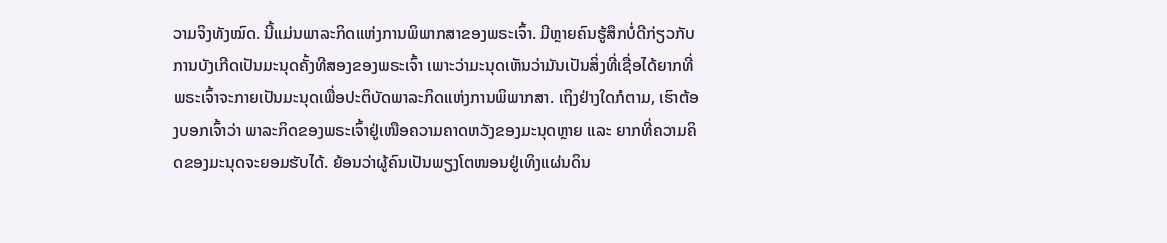ວາມຈິງທັງໝົດ. ນີ້ແມ່ນພາລະກິດແຫ່ງການພິພາກສາຂອງພຣະເຈົ້າ. ມີຫຼາຍຄົນຮູ້ສຶກບໍ່ດີກ່ຽວກັບການບັງເກີດເປັນມະນຸດຄັ້ງທີສອງຂອງພຣະເຈົ້າ ເພາະວ່າມະນຸດເຫັນວ່າມັນເປັນສິ່ງທີ່ເຊື່ອໄດ້ຍາກທີ່ພຣະເຈົ້າຈະກາຍເປັນມະນຸດເພື່ອປະຕິບັດພາລະກິດແຫ່ງການພິພາກສາ. ເຖິງຢ່າງໃດກໍຕາມ, ເຮົາຕ້ອງບອກເຈົ້າວ່າ ພາລະກິດຂອງພຣະເຈົ້າຢູ່ເໜືອຄວາມຄາດຫວັງຂອງມະນຸດຫຼາຍ ແລະ ຍາກທີ່ຄວາມຄິດຂອງມະນຸດຈະຍອມຮັບໄດ້. ຍ້ອນວ່າຜູ້ຄົນເປັນພຽງໂຕໜອນຢູ່ເທິງແຜ່ນດິນ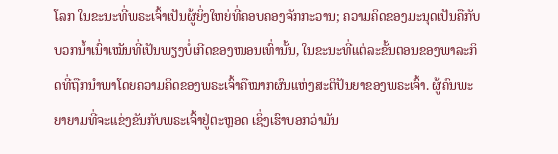ໂລກ ໃນຂະນະທີ່ພຣະເຈົ້າເປັນຜູ້ຍິ່ງໃຫຍ່ທີ່ຄອບຄອງຈັກກະວານ; ຄວາມຄິດຂອງມະນຸດເປັນຄືກັບບວກນໍ້າເນົ່າເໝັນທີ່ເປັນພຽງບໍ່ເກີດຂອງໜອນເທົ່ານັ້ນ, ໃນຂະນະທີ່ແຕ່ລະຂັ້ນຕອນຂອງພາລະກິດທີ່ຖືກນໍາພາໂດຍຄວາມຄິດຂອງພຣະເຈົ້າຄືໝາກຜົນແຫ່ງສະຕິປັນຍາຂອງພຣະເຈົ້າ. ຜູ້ຄົນພະຍາຍາມທີ່ຈະແຂ່ງຂັນກັບພຣະເຈົ້າຢູ່ຕະຫຼອດ ເຊິ່ງເຮົາບອກວ່າມັນ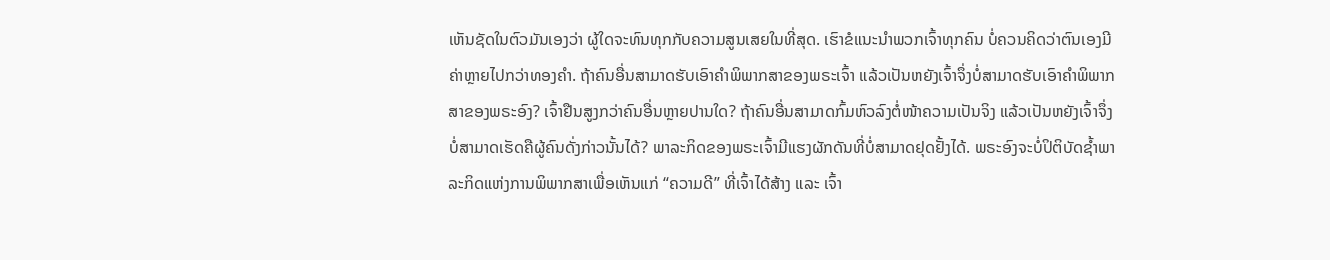ເຫັນຊັດໃນຕົວມັນເອງວ່າ ຜູ້ໃດຈະທົນທຸກກັບຄວາມສູນເສຍໃນທີ່ສຸດ. ເຮົາຂໍແນະນໍາພວກເຈົ້າທຸກຄົນ ບໍ່ຄວນຄິດວ່າຕົນເອງມີຄ່າຫຼາຍໄປກວ່າທອງຄຳ. ຖ້າຄົນອື່ນສາມາດຮັບເອົາຄໍາພິພາກສາຂອງພຣະເຈົ້າ ແລ້ວເປັນຫຍັງເຈົ້າຈຶ່ງບໍ່ສາມາດຮັບເອົາຄໍາພິພາກສາຂອງພຣະອົງ? ເຈົ້າຢືນສູງກວ່າຄົນອື່ນຫຼາຍປານໃດ? ຖ້າຄົນອື່ນສາມາດກົ້ມຫົວລົງຕໍ່ໜ້າຄວາມເປັນຈິງ ແລ້ວເປັນຫຍັງເຈົ້າຈຶ່ງບໍ່ສາມາດເຮັດຄືຜູ້ຄົນດັ່ງກ່າວນັ້ນໄດ້? ພາລະກິດຂອງພຣະເຈົ້າມີແຮງຜັກດັນທີ່ບໍ່ສາມາດຢຸດຢັ້ງໄດ້. ພຣະອົງຈະບໍ່ປິຕິບັດຊໍ້າພາລະກິດແຫ່ງການພິພາກສາເພື່ອເຫັນແກ່ “ຄວາມດີ” ທີ່ເຈົ້າໄດ້ສ້າງ ແລະ ເຈົ້າ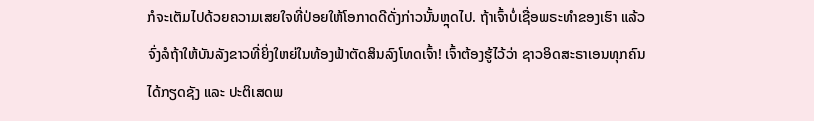ກໍຈະເຕັມໄປດ້ວຍຄວາມເສຍໃຈທີ່ປ່ອຍໃຫ້ໂອກາດດີດັ່ງກ່າວນັ້ນຫຼຸດໄປ. ຖ້າເຈົ້າບໍ່ເຊື່ອພຣະທໍາຂອງເຮົາ ແລ້ວຈົ່ງລໍຖ້າໃຫ້ບັນລັງຂາວທີ່ຍິ່ງໃຫຍ່ໃນທ້ອງຟ້າຕັດສິນລົງໂທດເຈົ້າ! ເຈົ້າຕ້ອງຮູ້ໄວ້ວ່າ ຊາວອິດສະຣາເອນທຸກຄົນໄດ້ກຽດຊັງ ແລະ ປະຕິເສດພ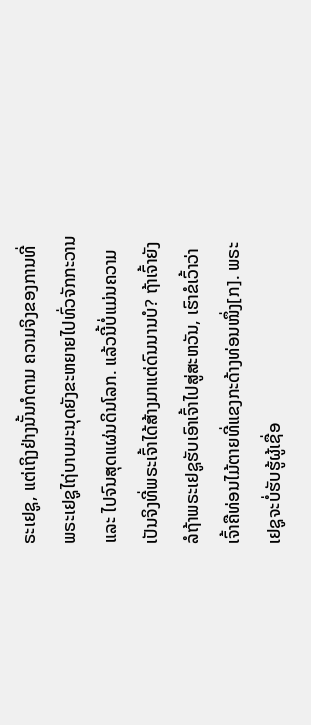ຣະເຢຊູ, ແຕ່ເຖິງຢ່າງນັ້ນກໍຕາມ ຄວາມຈິງຂອງການທີ່ພຣະເຢຊູໄຖ່ບາບມະນຸດຍັງຂະຫຍາຍໄປທົ່ວຈັກກະວານ ແລະ ໄປຈົນສຸດແຜ່ນດິນໂລກ. ແລ້ວນີ້ບໍ່ແມ່ນຄວາມເປັນຈິງທີ່ພຣະເຈົ້າໄດ້ສ້າງມາແຕ່ດົນນານບໍ? ຖ້າເຈົ້າຍັງລໍຖ້າພຣະເຢຊູຮັບເອົາເຈົ້າໄປສູ່ສະຫວັນ, ເຮົາຂໍເວົ້າວ່າເຈົ້າຄືທ່ອນໄມ້ຕາຍທີ່ແຂງກະດ້າງທ່ອນໜຶ່ງ[ກ]. ພຣະເຢຊູຈະບໍ່ຮັບຮູ້ຜູ້ເຊື່ອ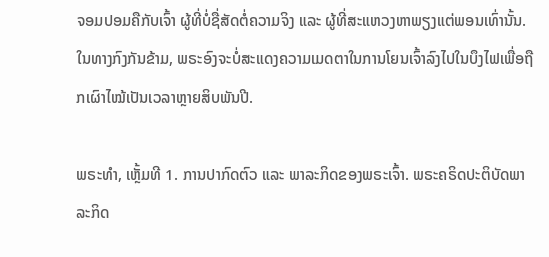ຈອມປອມຄືກັບເຈົ້າ ຜູ້ທີ່ບໍ່ຊື່ສັດຕໍ່ຄວາມຈິງ ແລະ ຜູ້ທີ່ສະແຫວງຫາພຽງແຕ່ພອນເທົ່ານັ້ນ. ໃນທາງກົງກັນຂ້າມ, ພຣະອົງຈະບໍ່ສະແດງຄວາມເມດຕາໃນການໂຍນເຈົ້າລົງໄປໃນບຶງໄຟເພື່ອຖືກເຜົາໄໝ້ເປັນເວລາຫຼາຍສິບພັນປີ.

ພຣະທຳ, ເຫຼັ້ມທີ 1. ການປາກົດຕົວ ແລະ ພາລະກິດຂອງພຣະເຈົ້າ. ພຣະຄຣິດປະຕິບັດພາລະກິດ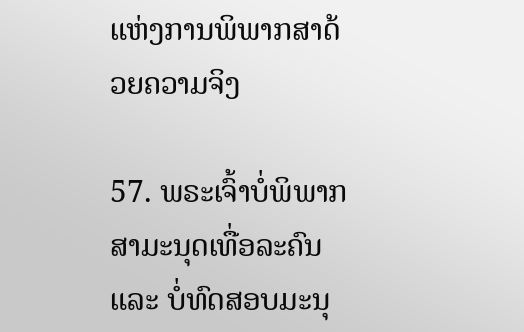ແຫ່ງການພິພາກສາດ້ວຍຄວາມຈິງ

57. ພຣະເຈົ້າບໍ່ພິພາກສາມະນຸດເທື່ອລະຄົນ ແລະ ບໍ່ທົດສອບມະນຸ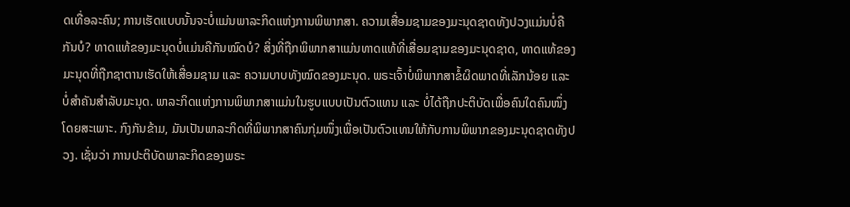ດເທື່ອລະຄົນ; ການເຮັດແບບນັ້ນຈະບໍ່ແມ່ນພາລະກິດແຫ່ງການພິພາກສາ. ຄວາມເສື່ອມຊາມຂອງມະນຸດຊາດທັງປວງແມ່ນບໍ່ຄືກັນບໍ? ທາດແທ້ຂອງມະນຸດບໍ່ແມ່ນຄືກັນໝົດບໍ? ສິ່ງທີ່ຖືກພິພາກສາແມ່ນທາດແທ້ທີ່ເສື່ອມຊາມຂອງມະນຸດຊາດ, ທາດແທ້ຂອງມະນຸດທີ່ຖືກຊາຕານເຮັດໃຫ້ເສື່ອມຊາມ ແລະ ຄວາມບາບທັງໝົດຂອງມະນຸດ. ພຣະເຈົ້າບໍ່ພິພາກສາຂໍ້ຜິດພາດທີ່ເລັກນ້ອຍ ແລະ ບໍ່ສຳຄັນສໍາລັບມະນຸດ. ພາລະກິດແຫ່ງການພິພາກສາແມ່ນໃນຮູບແບບເປັນຕົວແທນ ແລະ ບໍ່ໄດ້ຖືກປະຕິບັດເພື່ອຄົນໃດຄົນໜຶ່ງໂດຍສະເພາະ. ກົງກັນຂ້າມ, ມັນເປັນພາລະກິດທີ່ພິພາກສາຄົນກຸ່ມໜຶ່ງເພື່ອເປັນຕົວແທນໃຫ້ກັບການພິພາກຂອງມະນຸດຊາດທັງປວງ. ເຊັ່ນວ່າ ການປະຕິບັດພາລະກິດຂອງພຣະ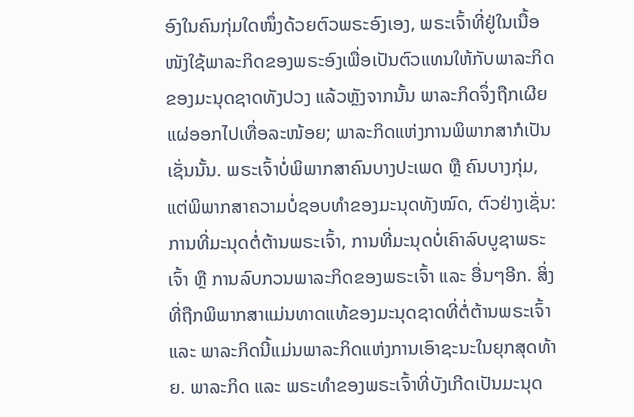ອົງໃນຄົນກຸ່ມໃດໜຶ່ງດ້ວຍຕົວພຣະອົງເອງ, ພຣະເຈົ້າທີ່ຢູ່ໃນເນື້ອໜັງໃຊ້ພາລະກິດຂອງພຣະອົງເພື່ອເປັນຕົວແທນໃຫ້ກັບພາລະກິດຂອງມະນຸດຊາດທັງປວງ ແລ້ວຫຼັງຈາກນັ້ນ ພາລະກິດຈຶ່ງຖືກເຜີຍແຜ່ອອກໄປເທື່ອລະໜ້ອຍ; ພາລະກິດແຫ່ງການພິພາກສາກໍເປັນເຊັ່ນນັ້ນ. ພຣະເຈົ້າບໍ່ພິພາກສາຄົນບາງປະເພດ ຫຼື ຄົນບາງກຸ່ມ, ແຕ່ພິພາກສາຄວາມບໍ່ຊອບທຳຂອງມະນຸດທັງໝົດ, ຕົວຢ່າງເຊັ່ນ: ການທີ່ມະນຸດຕໍ່ຕ້ານພຣະເຈົ້າ, ການທີ່ມະນຸດບໍ່ເຄົາລົບບູຊາພຣະເຈົ້າ ຫຼື ການລົບກວນພາລະກິດຂອງພຣະເຈົ້າ ແລະ ອື່ນໆອີກ. ສິ່ງທີ່ຖືກພິພາກສາແມ່ນທາດແທ້ຂອງມະນຸດຊາດທີ່ຕໍ່ຕ້ານພຣະເຈົ້າ ແລະ ພາລະກິດນີ້ແມ່ນພາລະກິດແຫ່ງການເອົາຊະນະໃນຍຸກສຸດທ້າຍ. ພາລະກິດ ແລະ ພຣະທຳຂອງພຣະເຈົ້າທີ່ບັງເກີດເປັນມະນຸດ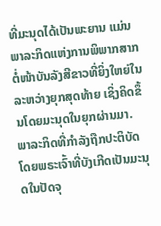ທີ່ມະນຸດໄດ້ເປັນພະຍານ ແມ່ນພາລະກິດແຫ່ງການພິພາກສາກຕໍ່ໜ້າບັນລັງສີຂາວທີ່ຍິ່ງໃຫຍ່ໃນລະຫວ່າງຍຸກສຸດທ້າຍ ເຊິ່ງຄິດຂຶ້ນໂດຍມະນຸດໃນຍຸກຜ່ານມາ. ພາລະກິດທີ່ກຳລັງຖືກປະຕິບັດໂດຍພຣະເຈົ້າທີ່ບັງເກີດເປັນມະນຸດໃນປັດຈຸ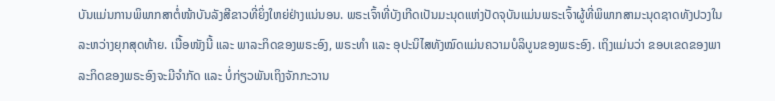ບັນແມ່ນການພິພາກສາຕໍ່ໜ້າບັນລັງສີຂາວທີ່ຍິ່ງໃຫຍ່ຢ່າງແນ່ນອນ. ພຣະເຈົ້າທີ່ບັງເກີດເປັນມະນຸດແຫ່ງປັດຈຸບັນແມ່ນພຣະເຈົ້າຜູ້ທີ່ພິພາກສາມະນຸດຊາດທັງປວງໃນລະຫວ່າງຍຸກສຸດທ້າຍ. ເນື້ອໜັງນີ້ ແລະ ພາລະກິດຂອງພຣະອົງ, ພຣະທໍາ ແລະ ອຸປະນິໄສທັງໝົດແມ່ນຄວາມບໍລິບູນຂອງພຣະອົງ. ເຖິງແມ່ນວ່າ ຂອບເຂດຂອງພາລະກິດຂອງພຣະອົງຈະມີຈຳກັດ ແລະ ບໍ່ກ່ຽວພັນເຖິງຈັກກະວານ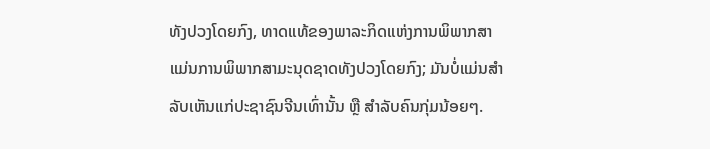ທັງປວງໂດຍກົງ, ທາດແທ້ຂອງພາລະກິດແຫ່ງການພິພາກສາແມ່ນການພິພາກສາມະນຸດຊາດທັງປວງໂດຍກົງ; ມັນບໍ່ແມ່ນສຳລັບເຫັນແກ່ປະຊາຊົນຈີນເທົ່ານັ້ນ ຫຼື ສຳລັບຄົນກຸ່ມນ້ອຍໆ.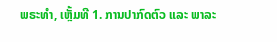ພຣະທຳ, ເຫຼັ້ມທີ 1. ການປາກົດຕົວ ແລະ ພາລະ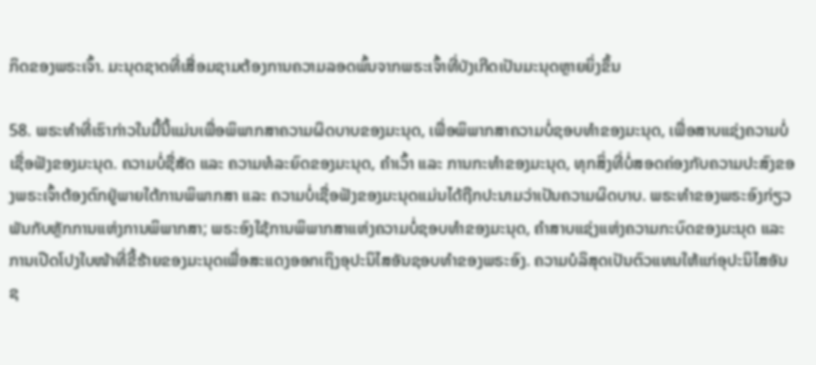ກິດຂອງພຣະເຈົ້າ. ມະນຸດຊາດທີ່ເສື່ອມຊາມຕ້ອງການຄວາມລອດພົ້ນຈາກພຣະເຈົ້າທີ່ບັງເກີດເປັນມະນຸດຫຼາຍຍິ່ງຂຶ້ນ

58. ພຣະທຳທີ່ເຮົາກ່າວໃນມື້ນີ້ແມ່ນເພື່ອພິພາກສາຄວາມຜິດບາບຂອງມະນຸດ, ເພື່ອພິພາກສາຄວາມບໍ່ຊອບທຳຂອງມະນຸດ, ເພື່ອສາບແຊ່ງຄວາມບໍ່ເຊື່ອຟັງຂອງມະນຸດ. ຄວາມບໍ່ຊື່ສັດ ແລະ ຄວາມທໍລະຍົດຂອງມະນຸດ, ຄຳເວົ້າ ແລະ ການກະທຳຂອງມະນຸດ, ທຸກສິ່ງທີ່ບໍ່ສອດຄ່ອງກັບຄວາມປະສົງຂອງພຣະເຈົ້າຕ້ອງຕົກຢູ່ພາຍໃຕ້ການພິພາກສາ ແລະ ຄວາມບໍ່ເຊື່ອຟັງຂອງມະນຸດແມ່ນໄດ້ຖືກປະນາມວ່າເປັນຄວາມຜິດບາບ. ພຣະທຳຂອງພຣະອົງກ່ຽວພັນກັບຫຼັກການແຫ່ງການພິພາກສາ; ພຣະອົງໃຊ້ການພິພາກສາແຫ່ງຄວາມບໍ່ຊອບທຳຂອງມະນຸດ, ຄຳສາບແຊ່ງແຫ່ງຄວາມກະບົດຂອງມະນຸດ ແລະ ການເປີດໂປງໃບໜ້າທີ່ຂີ້ຮ້າຍຂອງມະນຸດເພື່ອສະແດງອອກເຖິງອຸປະນິໄສອັນຊອບທຳຂອງພຣະອົງ. ຄວາມບໍລິສຸດເປັນຕົວແທນໃຫ້ແກ່ອຸປະນິໄສອັນຊ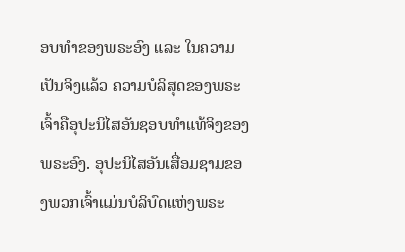ອບທຳຂອງພຣະອົງ ແລະ ໃນຄວາມເປັນຈິງແລ້ວ ຄວາມບໍລິສຸດຂອງພຣະເຈົ້າຄືອຸປະນິໄສອັນຊອບທຳແທ້ຈິງຂອງພຣະອົງ. ອຸປະນິໄສອັນເສື່ອມຊາມຂອງພວກເຈົ້າແມ່ນບໍລິບົດແຫ່ງພຣະ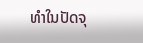ທຳໃນປັດຈຸ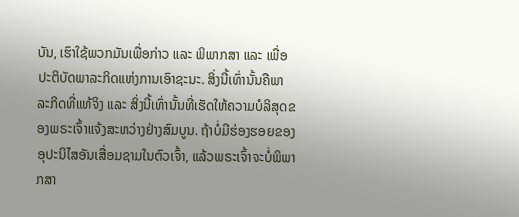ບັນ, ເຮົາໃຊ້ພວກມັນເພື່ອກ່າວ ແລະ ພິພາກສາ ແລະ ເພື່ອປະຕິບັດພາລະກິດແຫ່ງການເອົາຊະນະ. ສິ່ງນີ້ເທົ່ານັ້ນຄືພາລະກິດທີ່ແທ້ຈິງ ແລະ ສິ່ງນີ້ເທົ່ານັ້ນທີ່ເຮັດໃຫ້ຄວາມບໍລິສຸດຂອງພຣະເຈົ້າແຈ້ງສະຫວ່າງຢ່າງສົມບູນ. ຖ້າບໍ່ມີຮ່ອງຮອຍຂອງອຸປະນິໄສອັນເສື່ອມຊາມໃນຕົວເຈົ້າ, ແລ້ວພຣະເຈົ້າຈະບໍ່ພິພາກສາ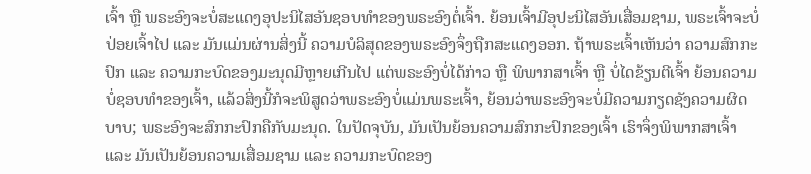ເຈົ້າ ຫຼື ພຣະອົງຈະບໍ່ສະແດງອຸປະນິໄສອັນຊອບທຳຂອງພຣະອົງຕໍ່ເຈົ້າ. ຍ້ອນເຈົ້າມີອຸປະນິໄສອັນເສື່ອມຊາມ, ພຣະເຈົ້າຈະບໍ່ປ່ອຍເຈົ້າໄປ ແລະ ມັນແມ່ນຜ່ານສິ່ງນີ້ ຄວາມບໍລິສຸດຂອງພຣະອົງຈຶ່ງຖືກສະແດງອອກ. ຖ້າພຣະເຈົ້າເຫັນວ່າ ຄວາມສົກກະປົກ ແລະ ຄວາມກະບົດຂອງມະນຸດມີຫຼາຍເກີນໄປ ແຕ່ພຣະອົງບໍ່ໄດ້ກ່າວ ຫຼື ພິພາກສາເຈົ້າ ຫຼື ບໍ່ໄດຂ້ຽນຕີເຈົ້າ ຍ້ອນຄວາມບໍ່ຊອບທຳຂອງເຈົ້າ, ແລ້ວສິ່ງນີ້ກໍຈະພິສູດວ່າພຣະອົງບໍ່ແມ່ນພຣະເຈົ້າ, ຍ້ອນວ່າພຣະອົງຈະບໍ່ມີຄວາມກຽດຊັງຄວາມຜິດບາບ; ພຣະອົງຈະສົກກະປົກຄືກັບມະນຸດ. ໃນປັດຈຸບັນ, ມັນເປັນຍ້ອນຄວາມສົກກະປົກຂອງເຈົ້າ ເຮົາຈຶ່ງພິພາກສາເຈົ້າ ແລະ ມັນເປັນຍ້ອນຄວາມເສື່ອມຊາມ ແລະ ຄວາມກະບົດຂອງ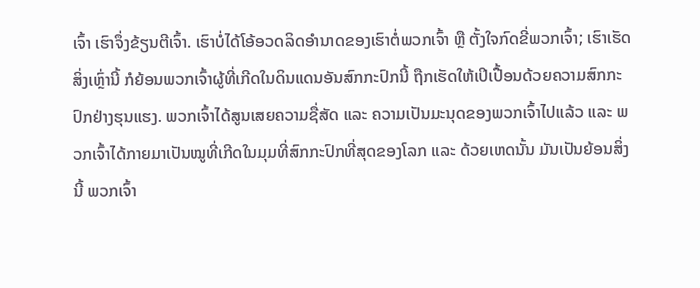ເຈົ້າ ເຮົາຈຶ່ງຂ້ຽນຕີເຈົ້າ. ເຮົາບໍ່ໄດ້ໂອ້ອວດລິດອຳນາດຂອງເຮົາຕໍ່ພວກເຈົ້າ ຫຼື ຕັ້ງໃຈກົດຂີ່ພວກເຈົ້າ; ເຮົາເຮັດສິ່ງເຫຼົ່ານີ້ ກໍຍ້ອນພວກເຈົ້າຜູ້ທີ່ເກີດໃນດິນແດນອັນສົກກະປົກນີ້ ຖືກເຮັດໃຫ້ເປິເປື້ອນດ້ວຍຄວາມສົກກະປົກຢ່າງຮຸນແຮງ. ພວກເຈົ້າໄດ້ສູນເສຍຄວາມຊື່ສັດ ແລະ ຄວາມເປັນມະນຸດຂອງພວກເຈົ້າໄປແລ້ວ ແລະ ພວກເຈົ້າໄດ້ກາຍມາເປັນໝູທີ່ເກີດໃນມຸມທີ່ສົກກະປົກທີ່ສຸດຂອງໂລກ ແລະ ດ້ວຍເຫດນັ້ນ ມັນເປັນຍ້ອນສິ່ງນີ້ ພວກເຈົ້າ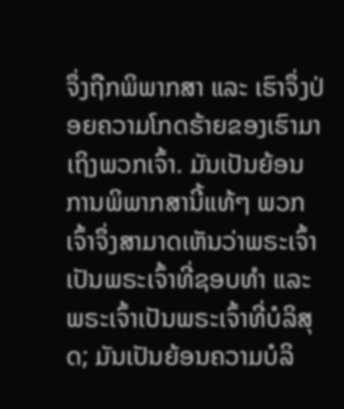ຈຶ່ງຖືກພິພາກສາ ແລະ ເຮົາຈຶ່ງປ່ອຍຄວາມໂກດຮ້າຍຂອງເຮົາມາເຖິງພວກເຈົ້າ. ມັນເປັນຍ້ອນການພິພາກສານີ້ແທ້ໆ ພວກເຈົ້າຈຶ່ງສາມາດເຫັນວ່າພຣະເຈົ້າເປັນພຣະເຈົ້າທີ່ຊອບທຳ ແລະ ພຣະເຈົ້າເປັນພຣະເຈົ້າທີ່ບໍລິສຸດ; ມັນເປັນຍ້ອນຄວາມບໍລິ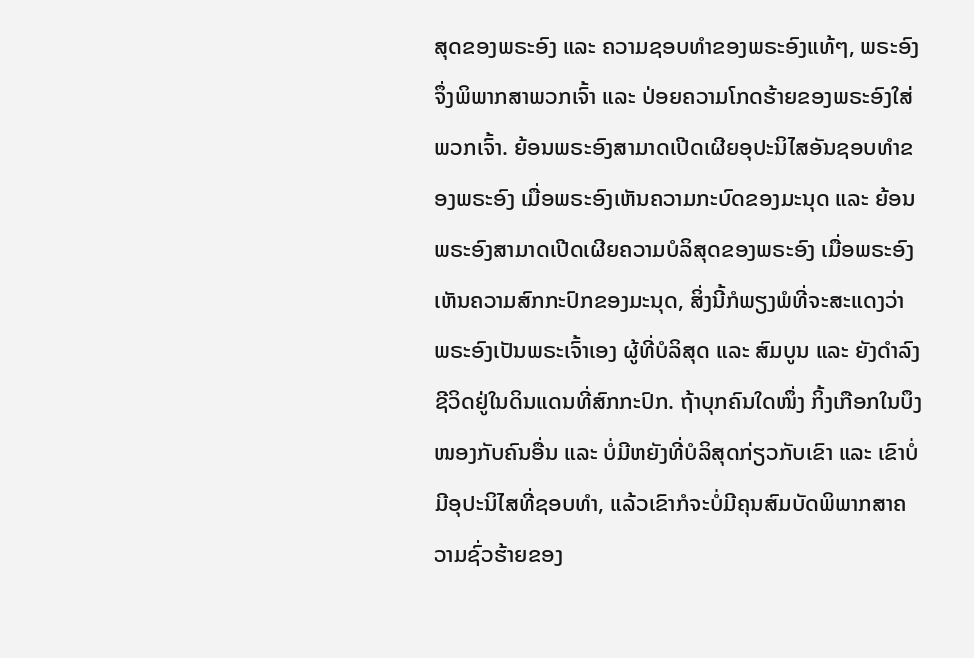ສຸດຂອງພຣະອົງ ແລະ ຄວາມຊອບທຳຂອງພຣະອົງແທ້ໆ, ພຣະອົງຈຶ່ງພິພາກສາພວກເຈົ້າ ແລະ ປ່ອຍຄວາມໂກດຮ້າຍຂອງພຣະອົງໃສ່ພວກເຈົ້າ. ຍ້ອນພຣະອົງສາມາດເປີດເຜີຍອຸປະນິໄສອັນຊອບທຳຂອງພຣະອົງ ເມື່ອພຣະອົງເຫັນຄວາມກະບົດຂອງມະນຸດ ແລະ ຍ້ອນພຣະອົງສາມາດເປີດເຜີຍຄວາມບໍລິສຸດຂອງພຣະອົງ ເມື່ອພຣະອົງເຫັນຄວາມສົກກະປົກຂອງມະນຸດ, ສິ່ງນີ້ກໍພຽງພໍທີ່ຈະສະແດງວ່າ ພຣະອົງເປັນພຣະເຈົ້າເອງ ຜູ້ທີ່ບໍລິສຸດ ແລະ ສົມບູນ ແລະ ຍັງດຳລົງຊີວິດຢູ່ໃນດິນແດນທີ່ສົກກະປົກ. ຖ້າບຸກຄົນໃດໜຶ່ງ ກິ້ງເກືອກໃນບຶງໜອງກັບຄົນອື່ນ ແລະ ບໍ່ມີຫຍັງທີ່ບໍລິສຸດກ່ຽວກັບເຂົາ ແລະ ເຂົາບໍ່ມີອຸປະນິໄສທີ່ຊອບທຳ, ແລ້ວເຂົາກໍຈະບໍ່ມີຄຸນສົມບັດພິພາກສາຄວາມຊົ່ວຮ້າຍຂອງ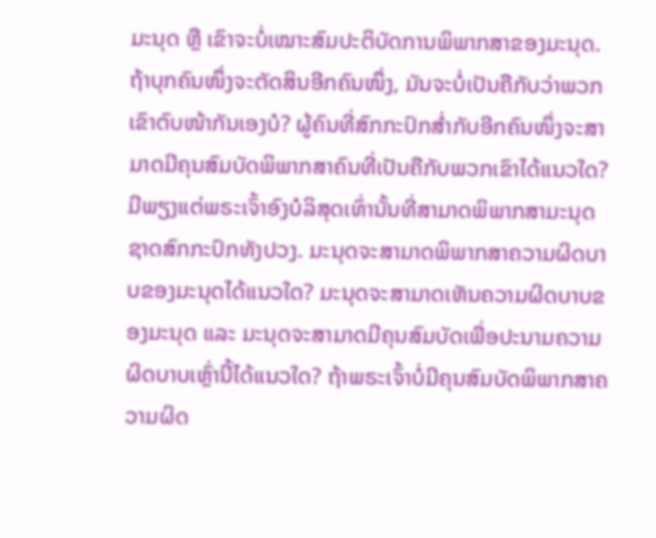ມະນຸດ ຫຼື ເຂົາຈະບໍ່ເໝາະສົມປະຕິບັດການພິພາກສາຂອງມະນຸດ. ຖ້າບຸກຄົນໜຶ່ງຈະຕັດສິນອີກຄົນໜຶ່ງ, ມັນຈະບໍ່ເປັນຄືກັບວ່າພວກເຂົາຕົບໜ້າກັນເອງບໍ? ຜູ້ຄົນທີ່ສົກກະປົກສໍ່າກັບອີກຄົນໜຶ່ງຈະສາມາດມີຄຸນສົມບັດພິພາກສາຄົນທີ່ເປັນຄືກັບພວກເຂົາໄດ້ແນວໃດ? ມີພຽງແຕ່ພຣະເຈົ້າອົງບໍລິສຸດເທົ່ານັ້ນທີ່ສາມາດພິພາກສາມະນຸດຊາດສົກກະປົກທັງປວງ. ມະນຸດຈະສາມາດພິພາກສາຄວາມຜິດບາບຂອງມະນຸດໄດ້ແນວໃດ? ມະນຸດຈະສາມາດເຫັນຄວາມຜິດບາບຂອງມະນຸດ ແລະ ມະນຸດຈະສາມາດມີຄຸນສົມບັດເພື່ອປະນາມຄວາມຜິດບາບເຫຼົ່ານີ້ໄດ້ແນວໃດ? ຖ້າພຣະເຈົ້າບໍ່ມີຄຸນສົມບັດພິພາກສາຄວາມຜິດ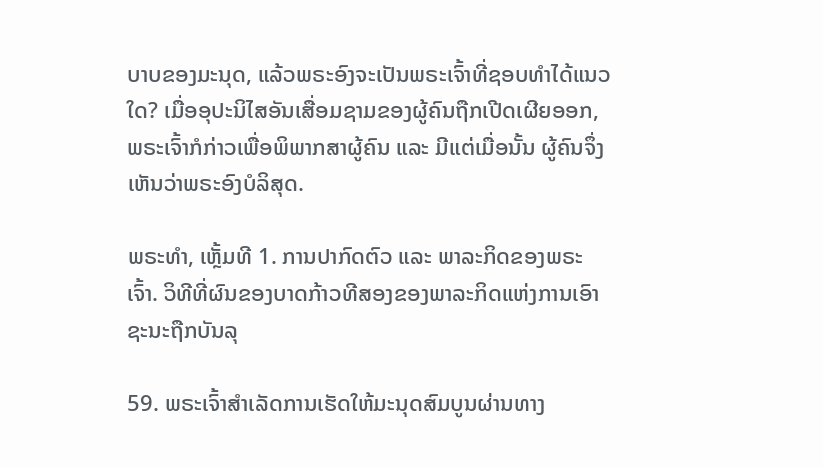ບາບຂອງມະນຸດ, ແລ້ວພຣະອົງຈະເປັນພຣະເຈົ້າທີ່ຊອບທຳໄດ້ແນວໃດ? ເມື່ອອຸປະນິໄສອັນເສື່ອມຊາມຂອງຜູ້ຄົນຖືກເປີດເຜີຍອອກ, ພຣະເຈົ້າກໍກ່າວເພື່ອພິພາກສາຜູ້ຄົນ ແລະ ມີແຕ່ເມື່ອນັ້ນ ຜູ້ຄົນຈຶ່ງເຫັນວ່າພຣະອົງບໍລິສຸດ.

ພຣະທຳ, ເຫຼັ້ມທີ 1. ການປາກົດຕົວ ແລະ ພາລະກິດຂອງພຣະເຈົ້າ. ວິທີທີ່ຜົນຂອງບາດກ້າວທີສອງຂອງພາລະກິດແຫ່ງການເອົາຊະນະຖືກບັນລຸ

59. ພຣະເຈົ້າສໍາເລັດການເຮັດໃຫ້ມະນຸດສົມບູນຜ່ານທາງ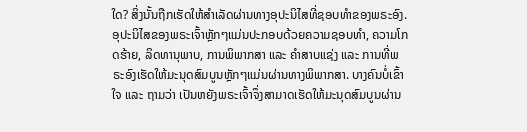ໃດ? ສິ່ງນັ້ນຖືກເຮັດໃຫ້ສໍາເລັດຜ່ານທາງອຸປະນິໄສທີ່ຊອບທຳຂອງພຣະອົງ. ອຸປະນິໄສຂອງພຣະເຈົ້າຫຼັກໆແມ່ນປະກອບດ້ວຍຄວາມຊອບທຳ, ຄວາມໂກດຮ້າຍ, ລິດທານຸພາບ, ການພິພາກສາ ແລະ ຄຳສາບແຊ່ງ ແລະ ການທີ່ພຣະອົງເຮັດໃຫ້ມະນຸດສົມບູນຫຼັກໆແມ່ນຜ່ານທາງພິພາກສາ. ບາງຄົນບໍ່ເຂົ້າໃຈ ແລະ ຖາມວ່າ ເປັນຫຍັງພຣະເຈົ້າຈຶ່ງສາມາດເຮັດໃຫ້ມະນຸດສົມບູນຜ່ານ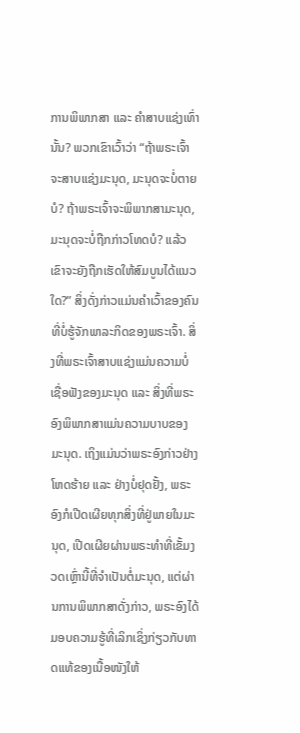ການພິພາກສາ ແລະ ຄຳສາບແຊ່ງເທົ່ານັ້ນ? ພວກເຂົາເວົ້າວ່າ “ຖ້າພຣະເຈົ້າຈະສາບແຊ່ງມະນຸດ, ມະນຸດຈະບໍ່ຕາຍບໍ? ຖ້າພຣະເຈົ້າຈະພິພາກສາມະນຸດ, ມະນຸດຈະບໍ່ຖືກກ່າວໂທດບໍ? ແລ້ວເຂົາຈະຍັງຖືກເຮັດໃຫ້ສົມບູນໄດ້ແນວໃດ?” ສິ່ງດັ່ງກ່າວແມ່ນຄຳເວົ້າຂອງຄົນທີ່ບໍ່ຮູ້ຈັກພາລະກິດຂອງພຣະເຈົ້າ. ສິ່ງທີ່ພຣະເຈົ້າສາບແຊ່ງແມ່ນຄວາມບໍ່ເຊື່ອຟັງຂອງມະນຸດ ແລະ ສິ່ງທີ່ພຣະອົງພິພາກສາແມ່ນຄວາມບາບຂອງມະນຸດ. ເຖິງແມ່ນວ່າພຣະອົງກ່າວຢ່າງໂຫດຮ້າຍ ແລະ ຢ່າງບໍ່ຢຸດຢັ້ງ, ພຣະອົງກໍເປີດເຜີຍທຸກສິ່ງທີ່ຢູ່ພາຍໃນມະນຸດ, ເປີດເຜີຍຜ່ານພຣະທຳທີ່ເຂັ້ມງວດເຫຼົ່ານີ້ທີ່ຈໍາເປັນຕໍ່ມະນຸດ, ແຕ່ຜ່ານການພິພາກສາດັ່ງກ່າວ, ພຣະອົງໄດ້ມອບຄວາມຮູ້ທີ່ເລິກເຊິ່ງກ່ຽວກັບທາດແທ້ຂອງເນື້ອໜັງໃຫ້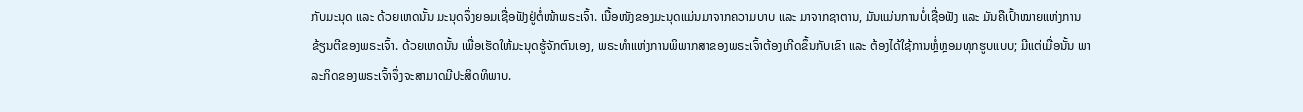ກັບມະນຸດ ແລະ ດ້ວຍເຫດນັ້ນ ມະນຸດຈຶ່ງຍອມເຊື່ອຟັງຢູ່ຕໍ່ໜ້າພຣະເຈົ້າ. ເນື້ອໜັງຂອງມະນຸດແມ່ນມາຈາກຄວາມບາບ ແລະ ມາຈາກຊາຕານ, ມັນແມ່ນການບໍ່ເຊື່ອຟັງ ແລະ ມັນຄືເປົ້າໝາຍແຫ່ງການຂ້ຽນຕີຂອງພຣະເຈົ້າ. ດ້ວຍເຫດນັ້ນ ເພື່ອເຮັດໃຫ້ມະນຸດຮູ້ຈັກຕົນເອງ, ພຣະທຳແຫ່ງການພິພາກສາຂອງພຣະເຈົ້າຕ້ອງເກີດຂຶ້ນກັບເຂົາ ແລະ ຕ້ອງໄດ້ໃຊ້ການຫຼໍ່ຫຼອມທຸກຮູບແບບ; ມີແຕ່ເມື່ອນັ້ນ ພາລະກິດຂອງພຣະເຈົ້າຈຶ່ງຈະສາມາດມີປະສິດທິພາບ.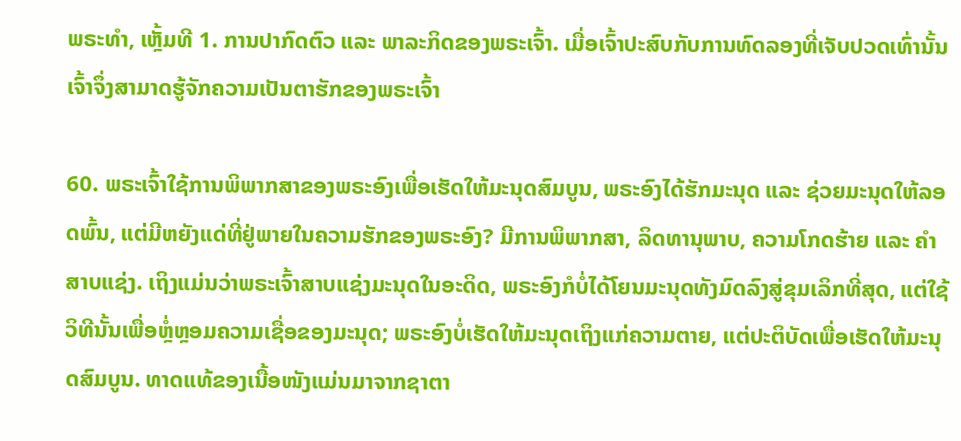ພຣະທຳ, ເຫຼັ້ມທີ 1. ການປາກົດຕົວ ແລະ ພາລະກິດຂອງພຣະເຈົ້າ. ເມື່ອເຈົ້າປະສົບກັບການທົດລອງທີ່ເຈັບປວດເທົ່ານັ້ນ ເຈົ້າຈຶ່ງສາມາດຮູ້ຈັກຄວາມເປັນຕາຮັກຂອງພຣະເຈົ້າ

60. ພຣະເຈົ້າໃຊ້ການພິພາກສາຂອງພຣະອົງເພື່ອເຮັດໃຫ້ມະນຸດສົມບູນ, ພຣະອົງໄດ້ຮັກມະນຸດ ແລະ ຊ່ວຍມະນຸດໃຫ້ລອດພົ້ນ, ແຕ່ມີຫຍັງແດ່ທີ່ຢູ່ພາຍໃນຄວາມຮັກຂອງພຣະອົງ? ມີການພິພາກສາ, ລິດທານຸພາບ, ຄວາມໂກດຮ້າຍ ແລະ ຄຳສາບແຊ່ງ. ເຖິງແມ່ນວ່າພຣະເຈົ້າສາບແຊ່ງມະນຸດໃນອະດິດ, ພຣະອົງກໍບໍ່ໄດ້ໂຍນມະນຸດທັງມົດລົງສູ່ຂຸມເລິກທີ່ສຸດ, ແຕ່ໃຊ້ວິທີນັ້ນເພື່ອຫຼໍ່ຫຼອມຄວາມເຊື່ອຂອງມະນຸດ; ພຣະອົງບໍ່ເຮັດໃຫ້ມະນຸດເຖິງແກ່ຄວາມຕາຍ, ແຕ່ປະຕິບັດເພື່ອເຮັດໃຫ້ມະນຸດສົມບູນ. ທາດແທ້ຂອງເນື້ອໜັງແມ່ນມາຈາກຊາຕາ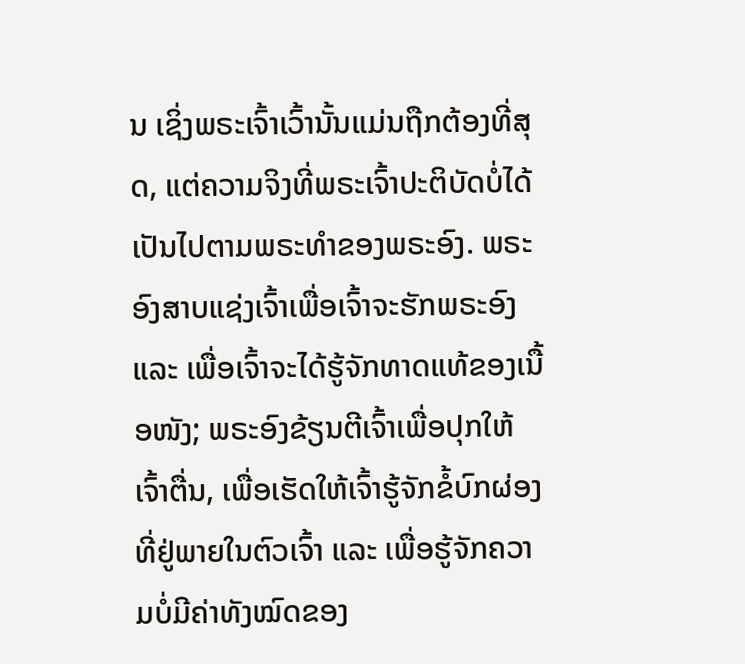ນ ເຊິ່ງພຣະເຈົ້າເວົ້ານັ້ນແມ່ນຖືກຕ້ອງທີ່ສຸດ, ແຕ່ຄວາມຈິງທີ່ພຣະເຈົ້າປະຕິບັດບໍ່ໄດ້ເປັນໄປຕາມພຣະທຳຂອງພຣະອົງ. ພຣະອົງສາບແຊ່ງເຈົ້າເພື່ອເຈົ້າຈະຮັກພຣະອົງ ແລະ ເພື່ອເຈົ້າຈະໄດ້ຮູ້ຈັກທາດແທ້ຂອງເນື້ອໜັງ; ພຣະອົງຂ້ຽນຕີເຈົ້າເພື່ອປຸກໃຫ້ເຈົ້າຕື່ນ, ເພື່ອເຮັດໃຫ້ເຈົ້າຮູ້ຈັກຂໍ້ບົກຜ່ອງທີ່ຢູ່ພາຍໃນຕົວເຈົ້າ ແລະ ເພື່ອຮູ້ຈັກຄວາມບໍ່ມີຄ່າທັງໝົດຂອງ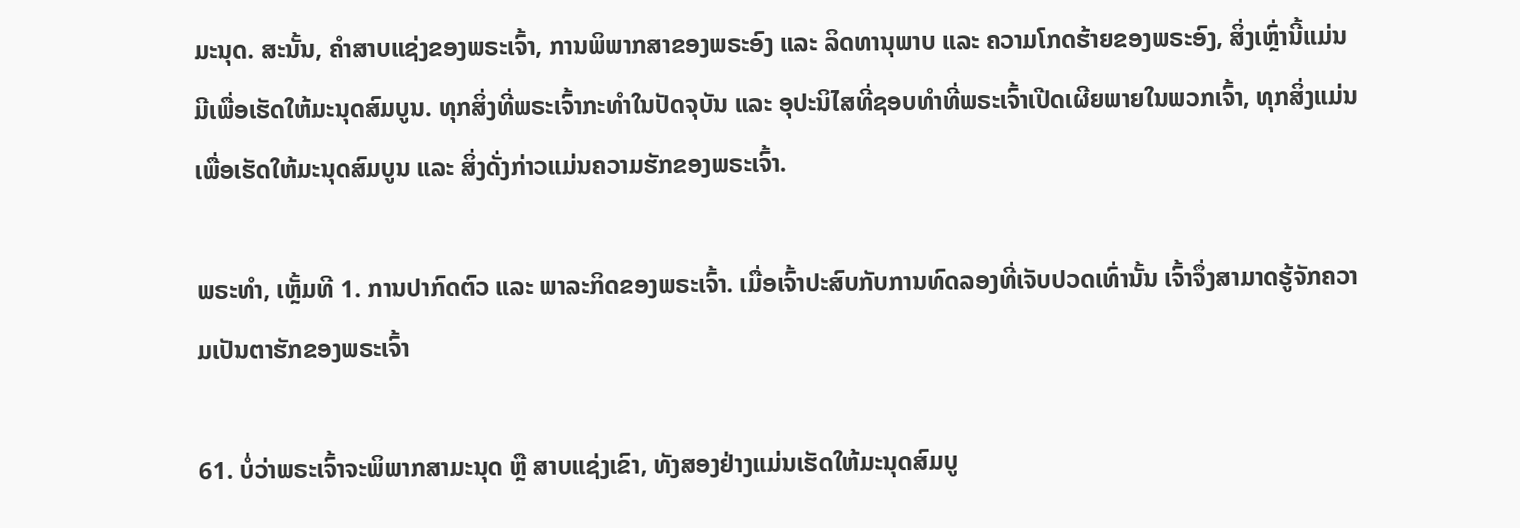ມະນຸດ. ສະນັ້ນ, ຄຳສາບແຊ່ງຂອງພຣະເຈົ້າ, ການພິພາກສາຂອງພຣະອົງ ແລະ ລິດທານຸພາບ ແລະ ຄວາມໂກດຮ້າຍຂອງພຣະອົງ, ສິ່ງເຫຼົ່ານີ້ແມ່ນມີເພື່ອເຮັດໃຫ້ມະນຸດສົມບູນ. ທຸກສິ່ງທີ່ພຣະເຈົ້າກະທຳໃນປັດຈຸບັນ ແລະ ອຸປະນິໄສທີ່ຊອບທຳທີ່ພຣະເຈົ້າເປີດເຜີຍພາຍໃນພວກເຈົ້າ, ທຸກສິ່ງແມ່ນເພື່ອເຮັດໃຫ້ມະນຸດສົມບູນ ແລະ ສິ່ງດັ່ງກ່າວແມ່ນຄວາມຮັກຂອງພຣະເຈົ້າ.

ພຣະທຳ, ເຫຼັ້ມທີ 1. ການປາກົດຕົວ ແລະ ພາລະກິດຂອງພຣະເຈົ້າ. ເມື່ອເຈົ້າປະສົບກັບການທົດລອງທີ່ເຈັບປວດເທົ່ານັ້ນ ເຈົ້າຈຶ່ງສາມາດຮູ້ຈັກຄວາມເປັນຕາຮັກຂອງພຣະເຈົ້າ

61. ບໍ່ວ່າພຣະເຈົ້າຈະພິພາກສາມະນຸດ ຫຼື ສາບແຊ່ງເຂົາ, ທັງສອງຢ່າງແມ່ນເຮັດໃຫ້ມະນຸດສົມບູ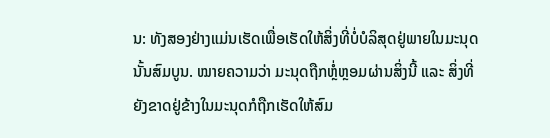ນ: ທັງສອງຢ່າງແມ່ນເຮັດເພື່ອເຮັດໃຫ້ສິ່ງທີ່ບໍ່ບໍລິສຸດຢູ່ພາຍໃນມະນຸດນັ້ນສົມບູນ. ໝາຍຄວາມວ່າ ມະນຸດຖືກຫຼໍ່ຫຼອມຜ່ານສິ່ງນີ້ ແລະ ສິ່ງທີ່ຍັງຂາດຢູ່ຂ້າງໃນມະນຸດກໍຖືກເຮັດໃຫ້ສົມ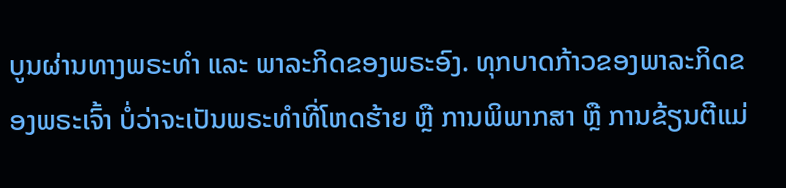ບູນຜ່ານທາງພຣະທໍາ ແລະ ພາລະກິດຂອງພຣະອົງ. ທຸກບາດກ້າວຂອງພາລະກິດຂອງພຣະເຈົ້າ ບໍ່ວ່າຈະເປັນພຣະທຳທີ່ໂຫດຮ້າຍ ຫຼື ການພິພາກສາ ຫຼື ການຂ້ຽນຕີແມ່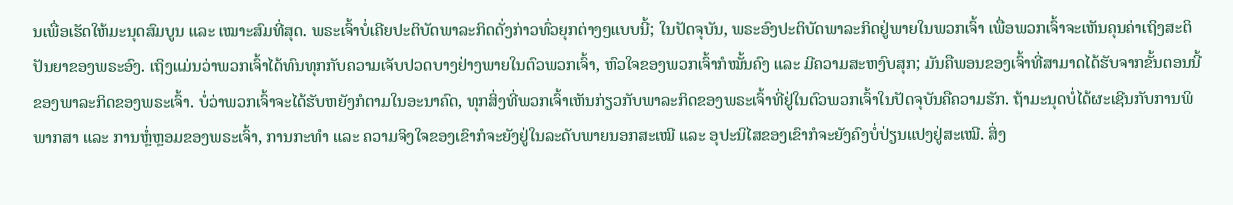ນເພື່ອເຮັດໃຫ້ມະນຸດສົມບູນ ແລະ ເໝາະສົມທີ່ສຸດ. ພຣະເຈົ້າບໍ່ເຄີຍປະຕິບັດພາລະກິດດັ່ງກ່າວທົ່ວຍຸກຕ່າງໆແບບນີ້; ໃນປັດຈຸບັນ, ພຣະອົງປະຕິບັດພາລະກິດຢູ່ພາຍໃນພວກເຈົ້າ ເພື່ອພວກເຈົ້າຈະເຫັນຄຸນຄ່າເຖິງສະຕິປັນຍາຂອງພຣະອົງ. ເຖິງແມ່ນວ່າພວກເຈົ້າໄດ້ທົນທຸກກັບຄວາມເຈັບປວດບາງຢ່າງພາຍໃນຕົວພວກເຈົ້າ, ຫົວໃຈຂອງພວກເຈົ້າກໍໝັ້ນຄົງ ແລະ ມີຄວາມສະຫງົບສຸກ; ມັນຄືພອນຂອງເຈົ້າທີ່ສາມາດໄດ້ຮັບຈາກຂັ້ນຕອນນີ້ຂອງພາລະກິດຂອງພຣະເຈົ້າ. ບໍ່ວ່າພວກເຈົ້າຈະໄດ້ຮັບຫຍັງກໍຕາມໃນອະນາຄົດ, ທຸກສິ່ງທີ່ພວກເຈົ້າເຫັນກ່ຽວກັບພາລະກິດຂອງພຣະເຈົ້າທີ່ຢູ່ໃນຕົວພວກເຈົ້າໃນປັດຈຸບັນຄືຄວາມຮັກ. ຖ້າມະນຸດບໍ່ໄດ້ຜະເຊີນກັບການພິພາກສາ ແລະ ການຫຼໍ່ຫຼອມຂອງພຣະເຈົ້າ, ການກະທຳ ແລະ ຄວາມຈິງໃຈຂອງເຂົາກໍຈະຍັງຢູ່ໃນລະດັບພາຍນອກສະເໝີ ແລະ ອຸປະນິໄສຂອງເຂົາກໍຈະຍັງຄົງບໍ່ປ່ຽນແປງຢູ່ສະເໝີ. ສິ່ງ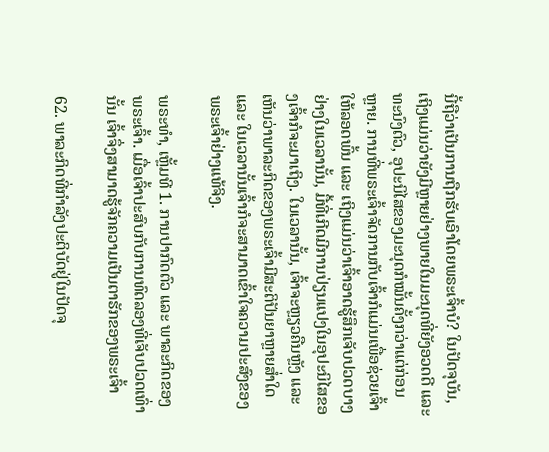ນີ້ຖືວ່າເປັນການຖືກຮັບເອົາໂດຍພຣະເຈົ້າບໍ? ໃນປັດຈຸບັນ, ເຖິງແມ່ນວ່າຍັງມີຫຼາຍຢ່າງພາຍໃນມະນຸດທີ່ຍັງອວດດີ ແລະ ທະນົງຕົວ, ອຸປະນິໄສຂອງມະນຸດກໍໝັ້ນຄັ້ງກວ່າແຕ່ກ່ອນຫຼາຍ. ການທີ່ພຣະເຈົ້າຈັດການກັບເຈົ້າກໍແມ່ນເພື່ອຊ່ວຍເຈົ້າໃຫ້ລອດພົ້ນ ແລະ ເຖິງແມ່ນວ່າເຈົ້າອາດຮູ້ສຶກເຈັບປວດບາງຢ່າງໃນເວລານັ້ນ, ມື້ທີ່ເກີດມີການປ່ຽນແປງໃນອຸປະນິໄສຂອງເຈົ້າກໍຈະມາເຖິງ. ໃນເວລານັ້ນ, ເຈົ້າຈະຫຼຽວຄືນຫຼັງ ແລະ ເຫັນວ່າພາລະກິດຂອງພຣະເຈົ້າມີສະຕິປັນຍາຫຼາຍສໍ່າໃດ ແລະ ໃນເວລານັ້ນເຈົ້າກໍຈະສາມາດເຂົ້າໃຈຄວາມປະສົງຂອງພຣະເຈົ້າຢ່າງແທ້ຈິງ.

ພຣະທຳ, ເຫຼັ້ມທີ 1. ການປາກົດຕົວ ແລະ ພາລະກິດຂອງພຣະເຈົ້າ. ເມື່ອເຈົ້າປະສົບກັບການທົດລອງທີ່ເຈັບປວດເທົ່ານັ້ນ ເຈົ້າຈຶ່ງສາມາດຮູ້ຈັກຄວາມເປັນຕາຮັກຂອງພຣະເຈົ້າ

62. ພາລະກິດທີ່ກຳລັງປະຕິບັດຢູ່ໃນປັດຈຸ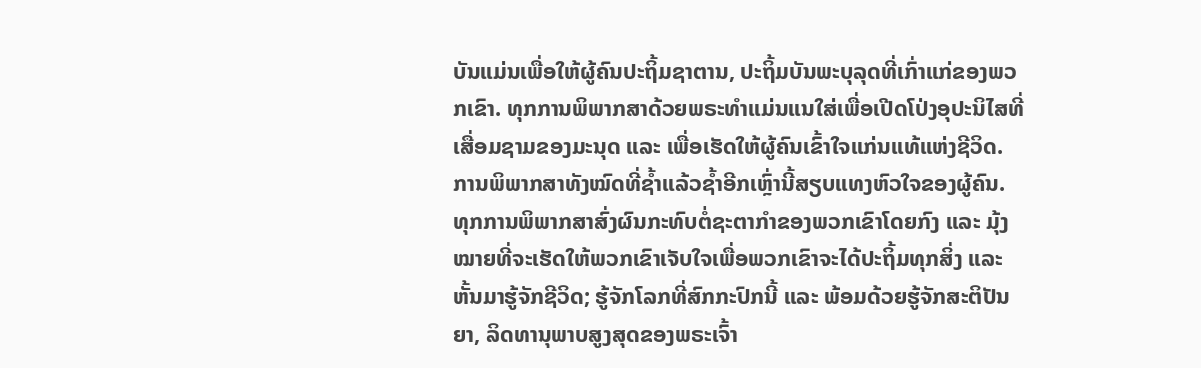ບັນແມ່ນເພື່ອໃຫ້ຜູ້ຄົນປະຖິ້ມຊາຕານ, ປະຖິ້ມບັນພະບຸລຸດທີ່ເກົ່າແກ່ຂອງພວກເຂົາ. ທຸກການພິພາກສາດ້ວຍພຣະທຳແມ່ນແນໃສ່ເພື່ອເປີດໂປ່ງອຸປະນິໄສທີ່ເສື່ອມຊາມຂອງມະນຸດ ແລະ ເພື່ອເຮັດໃຫ້ຜູ້ຄົນເຂົ້າໃຈແກ່ນແທ້ແຫ່ງຊີວິດ. ການພິພາກສາທັງໝົດທີ່ຊໍ້າແລ້ວຊໍ້າອີກເຫຼົ່ານີ້ສຽບແທງຫົວໃຈຂອງຜູ້ຄົນ. ທຸກການພິພາກສາສົ່ງຜົນກະທົບຕໍ່ຊະຕາກໍາຂອງພວກເຂົາໂດຍກົງ ແລະ ມຸ້ງໝາຍທີ່ຈະເຮັດໃຫ້ພວກເຂົາເຈັບໃຈເພື່ອພວກເຂົາຈະໄດ້ປະຖິ້ມທຸກສິ່ງ ແລະ ຫັ້ນມາຮູ້ຈັກຊີວິດ; ຮູ້ຈັກໂລກທີ່ສົກກະປົກນີ້ ແລະ ພ້ອມດ້ວຍຮູ້ຈັກສະຕິປັນຍາ, ລິດທານຸພາບສູງສຸດຂອງພຣະເຈົ້າ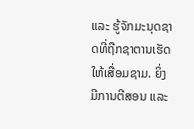ແລະ ຮູ້ຈັກມະນຸດຊາດທີ່ຖືກຊາຕານເຮັດໃຫ້ເສື່ອມຊາມ. ຍິ່ງມີການຕີສອນ ແລະ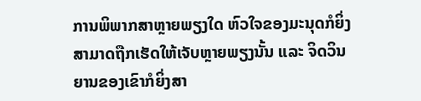ການພິພາກສາຫຼາຍພຽງໃດ ຫົວໃຈຂອງມະນຸດກໍຍິ່ງສາມາດຖືກເຮັດໃຫ້ເຈັບຫຼາຍພຽງນັ້ນ ແລະ ຈິດວິນຍານຂອງເຂົາກໍຍິ່ງສາ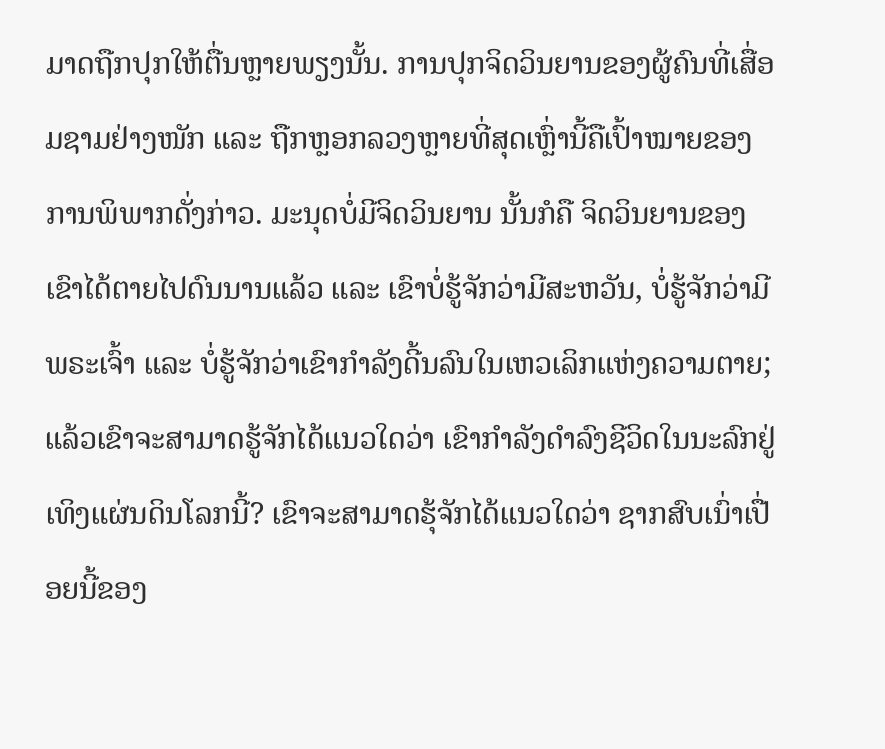ມາດຖືກປຸກໃຫ້ຕື່ນຫຼາຍພຽງນັ້ນ. ການປຸກຈິດວິນຍານຂອງຜູ້ຄົນທີ່ເສື່ອມຊາມຢ່າງໜັກ ແລະ ຖືກຫຼອກລວງຫຼາຍທີ່ສຸດເຫຼົ່ານີ້ຄືເປົ້າໝາຍຂອງການພິພາກດັ່ງກ່າວ. ມະນຸດບໍ່ມີຈິດວິນຍານ ນັ້ນກໍຄື ຈິດວິນຍານຂອງເຂົາໄດ້ຕາຍໄປດົນນານແລ້ວ ແລະ ເຂົາບໍ່ຮູ້ຈັກວ່າມີສະຫວັນ, ບໍ່ຮູ້ຈັກວ່າມີພຣະເຈົ້າ ແລະ ບໍ່ຮູ້ຈັກວ່າເຂົາກຳລັງດີ້ນລົນໃນເຫວເລິກແຫ່ງຄວາມຕາຍ; ແລ້ວເຂົາຈະສາມາດຮູ້ຈັກໄດ້ແນວໃດວ່າ ເຂົາກຳລັງດຳລົງຊີວິດໃນນະລົກຢູ່ເທິງແຜ່ນດິນໂລກນີ້? ເຂົາຈະສາມາດຮຸ້ຈັກໄດ້ແນວໃດວ່າ ຊາກສົບເນົ່າເປື່ອຍນີ້ຂອງ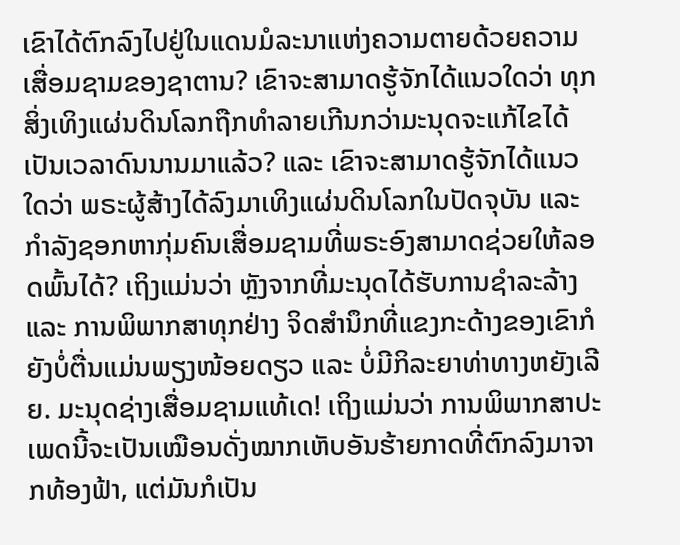ເຂົາໄດ້ຕົກລົງໄປຢູ່ໃນແດນມໍລະນາແຫ່ງຄວາມຕາຍດ້ວຍຄວາມເສື່ອມຊາມຂອງຊາຕານ? ເຂົາຈະສາມາດຮູ້ຈັກໄດ້ແນວໃດວ່າ ທຸກສິ່ງເທິງແຜ່ນດິນໂລກຖືກທຳລາຍເກີນກວ່າມະນຸດຈະແກ້ໄຂໄດ້ເປັນເວລາດົນນານມາແລ້ວ? ແລະ ເຂົາຈະສາມາດຮູ້ຈັກໄດ້ແນວໃດວ່າ ພຣະຜູ້ສ້າງໄດ້ລົງມາເທິງແຜ່ນດິນໂລກໃນປັດຈຸບັນ ແລະ ກຳລັງຊອກຫາກຸ່ມຄົນເສື່ອມຊາມທີ່ພຣະອົງສາມາດຊ່ວຍໃຫ້ລອດພົ້ນໄດ້? ເຖິງແມ່ນວ່າ ຫຼັງຈາກທີ່ມະນຸດໄດ້ຮັບການຊໍາລະລ້າງ ແລະ ການພິພາກສາທຸກຢ່າງ ຈິດສຳນຶກທີ່ແຂງກະດ້າງຂອງເຂົາກໍຍັງບໍ່ຕື່ນແມ່ນພຽງໜ້ອຍດຽວ ແລະ ບໍ່ມີກິລະຍາທ່າທາງຫຍັງເລີຍ. ມະນຸດຊ່າງເສື່ອມຊາມແທ້ເດ! ເຖິງແມ່ນວ່າ ການພິພາກສາປະເພດນີ້ຈະເປັນເໝືອນດັ່ງໝາກເຫັບອັນຮ້າຍກາດທີ່ຕົກລົງມາຈາກທ້ອງຟ້າ, ແຕ່ມັນກໍເປັນ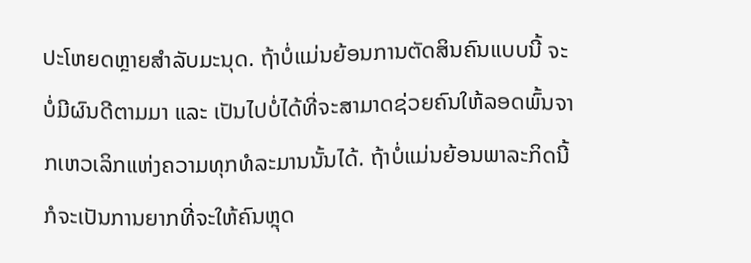ປະໂຫຍດຫຼາຍສໍາລັບມະນຸດ. ຖ້າບໍ່ແມ່ນຍ້ອນການຕັດສິນຄົນແບບນີ້ ຈະບໍ່ມີຜົນດີຕາມມາ ແລະ ເປັນໄປບໍ່ໄດ້ທີ່ຈະສາມາດຊ່ວຍຄົນໃຫ້ລອດພົ້ນຈາກເຫວເລິກແຫ່ງຄວາມທຸກທໍລະມານນັ້ນໄດ້. ຖ້າບໍ່ແມ່ນຍ້ອນພາລະກິດນີ້ ກໍຈະເປັນການຍາກທີ່ຈະໃຫ້ຄົນຫຼຸດ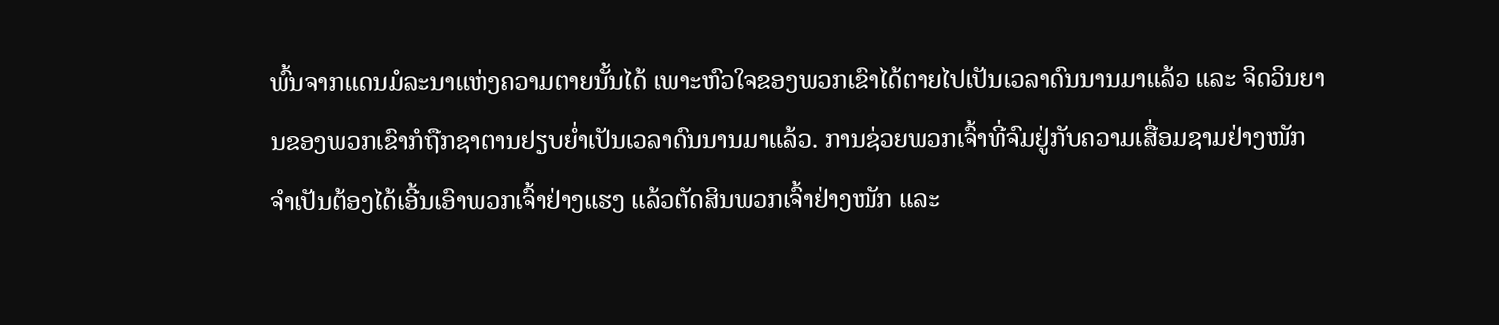ພົ້ນຈາກແດນມໍລະນາແຫ່ງຄວາມຕາຍນັ້ນໄດ້ ເພາະຫົວໃຈຂອງພວກເຂົາໄດ້ຕາຍໄປເປັນເວລາດົນນານມາແລ້ວ ແລະ ຈິດວິນຍານຂອງພວກເຂົາກໍຖືກຊາຕານຢຽບຍໍ່າເປັນເວລາດົນນານມາແລ້ວ. ການຊ່ວຍພວກເຈົ້າທີ່ຈົມຢູ່ກັບຄວາມເສື່ອມຊາມຢ່າງໜັກ ຈຳເປັນຕ້ອງໄດ້ເອີ້ນເອົາພວກເຈົ້າຢ່າງແຮງ ແລ້ວຕັດສິນພວກເຈົ້າຢ່າງໜັກ ແລະ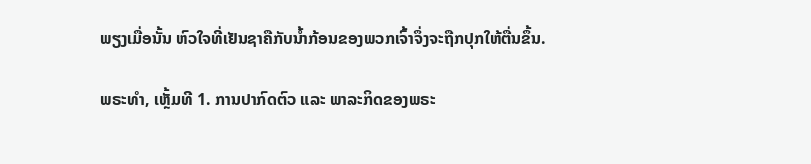ພຽງເມື່ອນັ້ນ ຫົວໃຈທີ່ເຢັນຊາຄືກັບນໍ້າກ້ອນຂອງພວກເຈົ້າຈຶ່ງຈະຖືກປຸກໃຫ້ຕື່ນຂຶ້ນ.

ພຣະທຳ, ເຫຼັ້ມທີ 1. ການປາກົດຕົວ ແລະ ພາລະກິດຂອງພຣະ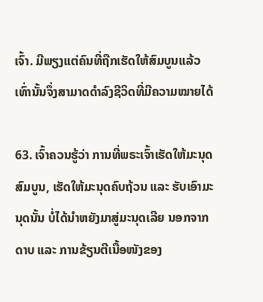ເຈົ້າ. ມີພຽງແຕ່ຄົນທີ່ຖືກເຮັດໃຫ້ສົມບູນແລ້ວເທົ່ານັ້ນຈຶ່ງສາມາດດຳລົງຊີວິດທີ່ມີຄວາມໝາຍໄດ້

63. ເຈົ້າຄວນຮູ້ວ່າ ການທີ່ພຣະເຈົ້າເຮັດໃຫ້ມະນຸດສົມບູນ, ເຮັດໃຫ້ມະນຸດຄົບຖ້ວນ ແລະ ຮັບເອົາມະນຸດນັ້ນ ບໍ່ໄດ້ນໍາຫຍັງມາສູ່ມະນຸດເລີຍ ນອກຈາກດາບ ແລະ ການຂ້ຽນຕີເນື້ອໜັງຂອງ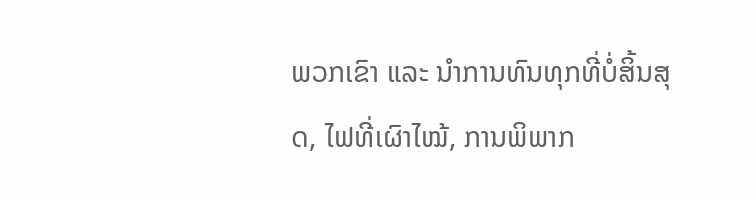ພວກເຂົາ ແລະ ນໍາການທົນທຸກທີ່ບໍ່ສິ້ນສຸດ, ໄຟທີ່ເຜົາໄໝ້, ການພິພາກ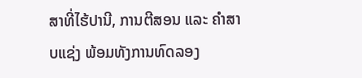ສາທີ່ໄຮ້ປານີ, ການຕີສອນ ແລະ ຄຳສາບແຊ່ງ ພ້ອມທັງການທົດລອງ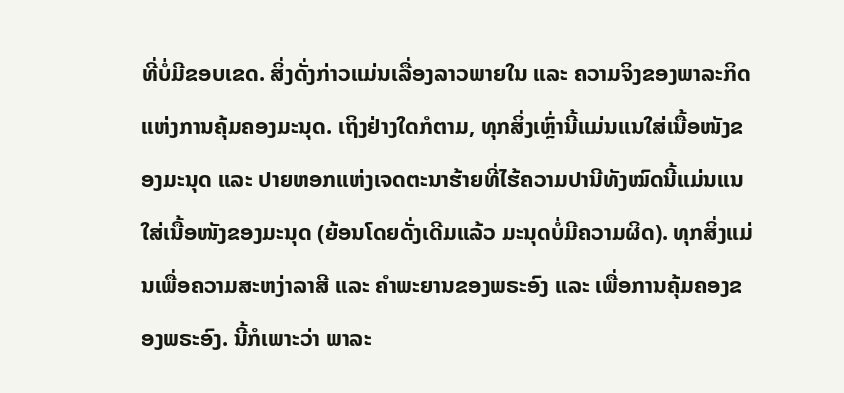ທີ່ບໍ່ມີຂອບເຂດ. ສິ່ງດັ່ງກ່າວແມ່ນເລື່ອງລາວພາຍໃນ ແລະ ຄວາມຈິງຂອງພາລະກິດແຫ່ງການຄຸ້ມຄອງມະນຸດ. ເຖິງຢ່າງໃດກໍຕາມ, ທຸກສິ່ງເຫຼົ່ານີ້ແມ່ນແນໃສ່ເນື້ອໜັງຂອງມະນຸດ ແລະ ປາຍຫອກແຫ່ງເຈດຕະນາຮ້າຍທີ່ໄຮ້ຄວາມປານີທັງໝົດນີ້ແມ່ນແນໃສ່ເນື້ອໜັງຂອງມະນຸດ (ຍ້ອນໂດຍດັ່ງເດີມແລ້ວ ມະນຸດບໍ່ມີຄວາມຜິດ). ທຸກສິ່ງແມ່ນເພື່ອຄວາມສະຫງ່າລາສີ ແລະ ຄຳພະຍານຂອງພຣະອົງ ແລະ ເພື່ອການຄຸ້ມຄອງຂອງພຣະອົງ. ນີ້ກໍເພາະວ່າ ພາລະ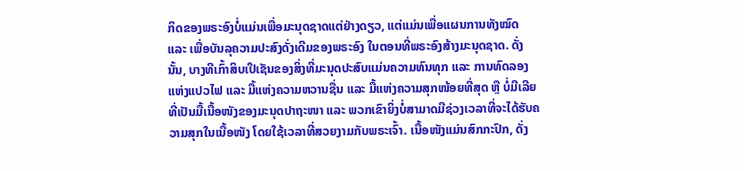ກິດຂອງພຣະອົງບໍ່ແມ່ນເພື່ອມະນຸດຊາດແຕ່ຢ່າງດຽວ, ແຕ່ແມ່ນເພື່ອແຜນການທັງໝົດ ແລະ ເພື່ອບັນລຸຄວາມປະສົງດັ່ງເດີມຂອງພຣະອົງ ໃນຕອນທີ່ພຣະອົງສ້າງມະນຸດຊາດ. ດັ່ງນັ້ນ, ບາງທີເກົ້າສິບເປີເຊັນຂອງສິ່ງທີ່ມະນຸດປະສົບແມ່ນຄວາມທົນທຸກ ແລະ ການທົດລອງແຫ່ງແປວໄຟ ແລະ ມື້ແຫ່ງຄວາມຫວານຊື່ນ ແລະ ມື້ແຫ່ງຄວາມສຸກໜ້ອຍທີ່ສຸດ ຫຼື ບໍ່ມີເລີຍ ທີ່ເປັນມື້ເນື້ອໜັງຂອງມະນຸດປາຖະໜາ ແລະ ພວກເຂົາຍິ່ງບໍ່ສາມາດມີຊ່ວງເວລາທີ່ຈະໄດ້ຮັບຄວາມສຸກໃນເນື້ອໜັງ ໂດຍໃຊ້ເວລາທີ່ສວຍງາມກັບພຣະເຈົ້າ. ເນື້ອໜັງແມ່ນສົກກະປົກ, ດັ່ງ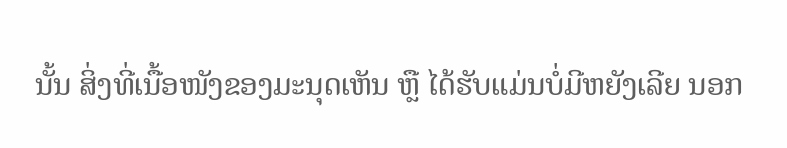ນັ້ນ ສິ່ງທີ່ເນື້ອໜັງຂອງມະນຸດເຫັນ ຫຼື ໄດ້ຮັບແມ່ນບໍ່ມີຫຍັງເລີຍ ນອກ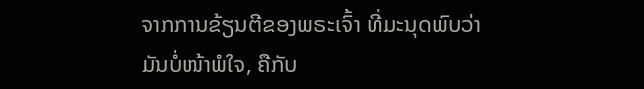ຈາກການຂ້ຽນຕີຂອງພຣະເຈົ້າ ທີ່ມະນຸດພົບວ່າມັນບໍ່ໜ້າພໍໃຈ, ຄືກັບ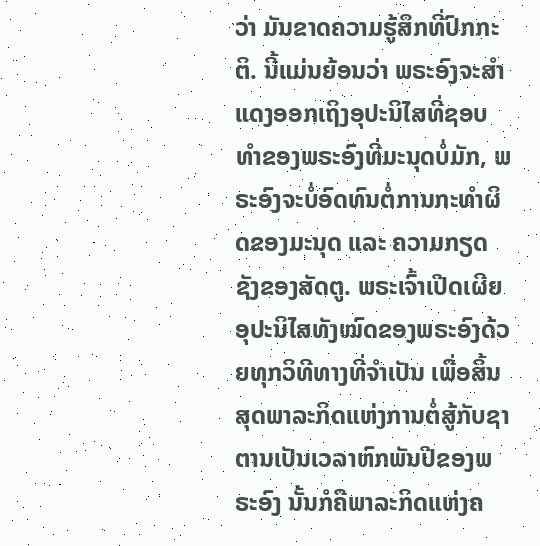ວ່າ ມັນຂາດຄວາມຮູ້ສຶກທີ່ປົກກະຕິ. ນີ້ແມ່ນຍ້ອນວ່າ ພຣະອົງຈະສຳແດງອອກເຖິງອຸປະນິໄສທີ່ຊອບທຳຂອງພຣະອົງທີ່ມະນຸດບໍ່ມັກ, ພຣະອົງຈະບໍ່ອົດທົນຕໍ່ການກະທໍາຜິດຂອງມະນຸດ ແລະ ຄວາມກຽດຊັງຂອງສັດຕູ. ພຣະເຈົ້າເປີດເຜີຍອຸປະນິໄສທັງໝົດຂອງພຣະອົງດ້ວຍທຸກວິທີທາງທີ່ຈຳເປັນ ເພື່ອສິ້ນສຸດພາລະກິດແຫ່ງການຕໍ່ສູ້ກັບຊາຕານເປັນເວລາຫົກພັນປີຂອງພຣະອົງ ນັ້ນກໍຄືພາລະກິດແຫ່ງຄ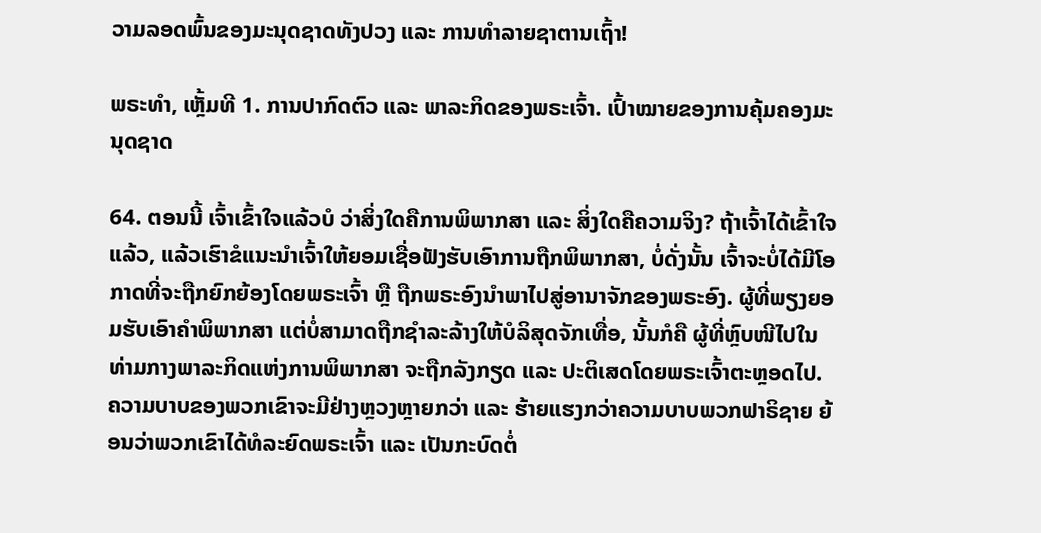ວາມລອດພົ້ນຂອງມະນຸດຊາດທັງປວງ ແລະ ການທຳລາຍຊາຕານເຖົ້າ!

ພຣະທຳ, ເຫຼັ້ມທີ 1. ການປາກົດຕົວ ແລະ ພາລະກິດຂອງພຣະເຈົ້າ. ເປົ້າໝາຍຂອງການຄຸ້ມຄອງມະນຸດຊາດ

64. ຕອນນີ້ ເຈົ້າເຂົ້າໃຈແລ້ວບໍ ວ່າສິ່ງໃດຄືການພິພາກສາ ແລະ ສິ່ງໃດຄືຄວາມຈິງ? ຖ້າເຈົ້າໄດ້ເຂົ້າໃຈແລ້ວ, ແລ້ວເຮົາຂໍແນະນໍາເຈົ້າໃຫ້ຍອມເຊື່ອຟັງຮັບເອົາການຖືກພິພາກສາ, ບໍ່ດັ່ງນັ້ນ ເຈົ້າຈະບໍ່ໄດ້ມີໂອກາດທີ່ຈະຖືກຍົກຍ້ອງໂດຍພຣະເຈົ້າ ຫຼື ຖືກພຣະອົງນໍາພາໄປສູ່ອານາຈັກຂອງພຣະອົງ. ຜູ້ທີ່ພຽງຍອມຮັບເອົາຄໍາພິພາກສາ ແຕ່ບໍ່ສາມາດຖືກຊໍາລະລ້າງໃຫ້ບໍລິສຸດຈັກເທື່ອ, ນັ້ນກໍຄື ຜູ້ທີ່ຫຼົບໜີໄປໃນທ່າມກາງພາລະກິດແຫ່ງການພິພາກສາ ຈະຖືກລັງກຽດ ແລະ ປະຕິເສດໂດຍພຣະເຈົ້າຕະຫຼອດໄປ. ຄວາມບາບຂອງພວກເຂົາຈະມີຢ່າງຫຼວງຫຼາຍກວ່າ ແລະ ຮ້າຍແຮງກວ່າຄວາມບາບພວກຟາຣິຊາຍ ຍ້ອນວ່າພວກເຂົາໄດ້ທໍລະຍົດພຣະເຈົ້າ ແລະ ເປັນກະບົດຕໍ່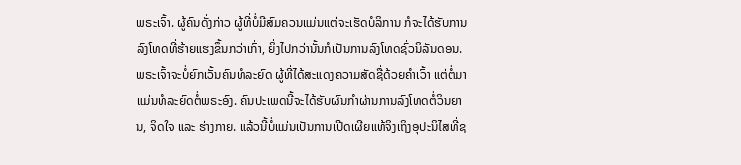ພຣະເຈົ້າ. ຜູ້ຄົນດັ່ງກ່າວ ຜູ້ທີ່ບໍ່ມີສົມຄວນແມ່ນແຕ່ຈະເຮັດບໍລິການ ກໍຈະໄດ້ຮັບການລົງໂທດທີ່ຮ້າຍແຮງຂຶ້ນກວ່າເກົ່າ, ຍິ່ງໄປກວ່ານັ້ນກໍເປັນການລົງໂທດຊົ່ວນິລັນດອນ. ພຣະເຈົ້າຈະບໍ່ຍົກເວັ້ນຄົນທໍລະຍົດ ຜູ້ທີ່ໄດ້ສະແດງຄວາມສັດຊື່ດ້ວຍຄຳເວົ້າ ແຕ່ຕໍ່ມາແມ່ນທໍລະຍົດຕໍ່ພຣະອົງ. ຄົນປະເພດນີ້ຈະໄດ້ຮັບຜົນກໍາຜ່ານການລົງໂທດຕໍ່ວິນຍານ, ຈິດໃຈ ແລະ ຮ່າງກາຍ. ແລ້ວນີ້ບໍ່ແມ່ນເປັນການເປີດເຜີຍແທ້ຈິງເຖິງອຸປະນິໄສທີ່ຊ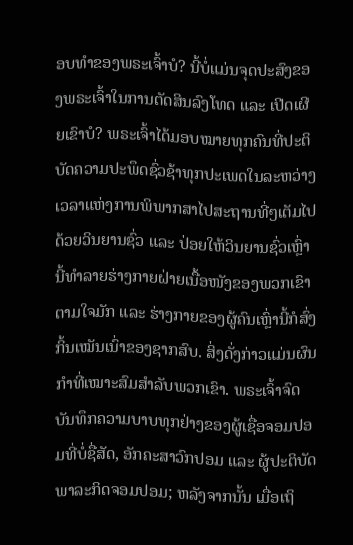ອບທໍາຂອງພຣະເຈົ້າບໍ? ນີ້ບໍ່ແມ່ນຈຸດປະສົງຂອງພຣະເຈົ້າໃນການຕັດສິນລົງໂທດ ແລະ ເປີດເຜີຍເຂົາບໍ? ພຣະເຈົ້າໄດ້ມອບໝາຍທຸກຄົນທີ່ປະຕິບັດຄວາມປະພຶດຊົ່ວຊ້າທຸກປະເພດໃນລະຫວ່າງເວລາແຫ່ງການພິພາກສາໄປສະຖານທີ່ໆເຕັມໄປດ້ວຍວິນຍານຊົ່ວ ແລະ ປ່ອຍໃຫ້ວິນຍານຊົ່ວເຫຼົ່ານີ້ທໍາລາຍຮ່າງກາຍຝ່າຍເນື້ອໜັງຂອງພວກເຂົາຕາມໃຈມັກ ແລະ ຮ່າງກາຍຂອງຜູ້ຄົນເຫຼົ່ານີ້ກໍສົ່ງກິ້ນເໝັນເນົ່າຂອງຊາກສົບ. ສິ່ງດັ່ງກ່າວແມ່ນຜົນກຳທີ່ເໝາະສົມສຳລັບພວກເຂົາ. ພຣະເຈົ້າຈົດບັນທຶກຄວາມບາບທຸກຢ່າງຂອງຜູ້ເຊື່ອຈອມປອມທີ່ບໍ່ຊື່ສັດ, ອັກຄະສາວົກປອມ ແລະ ຜູ້ປະຕິບັດພາລະກິດຈອມປອມ; ຫລັງຈາກນັ້ນ ເມື່ອເຖິ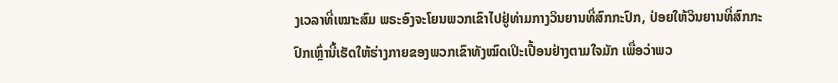ງເວລາທີ່ເໝາະສົມ ພຣະອົງຈະໂຍນພວກເຂົາໄປຢູ່ທ່າມກາງວິນຍານທີ່ສົກກະປົກ, ປ່ອຍໃຫ້ວິນຍານທີ່ສົກກະປົກເຫຼົ່ານີ້ເຮັດໃຫ້ຮ່າງກາຍຂອງພວກເຂົາທັງໝົດເປິະເປື້ອນຢ່າງຕາມໃຈມັກ ເພື່ອວ່າພວ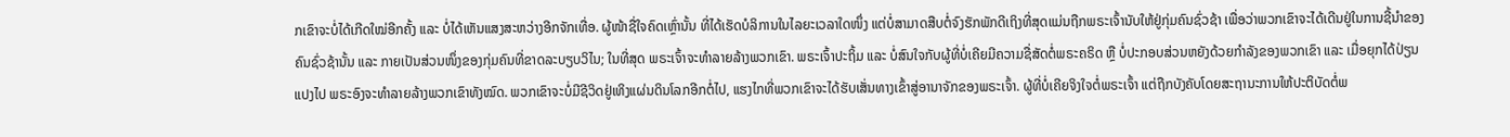ກເຂົາຈະບໍ່ໄດ້ເກີດໃໝ່ອີກຄັ້ງ ແລະ ບໍ່ໄດ້ເຫັນແສງສະຫວ່າງອີກຈັກເທື່ອ. ຜູ້ໜ້າຊື່ໃຈຄົດເຫຼົ່ານັ້ນ ທີ່ໄດ້ເຮັດບໍລິການໃນໄລຍະເວລາໃດໜຶ່ງ ແຕ່ບໍ່ສາມາດສືບຕໍ່ຈົງຮັກພັກດີເຖິງທີ່ສຸດແມ່ນຖືກພຣະເຈົ້ານັບໃຫ້ຢູ່ກຸ່ມຄົນຊົ່ວຊ້າ ເພື່ອວ່າພວກເຂົາຈະໄດ້ເດີນຢູ່ໃນການຊີ້ນໍາຂອງຄົນຊົ່ວຊ້ານັ້ນ ແລະ ກາຍເປັນສ່ວນໜຶ່ງຂອງກຸ່ມຄົນທີ່ຂາດລະບຽບວິໄນ; ໃນທີ່ສຸດ ພຣະເຈົ້າຈະທໍາລາຍລ້າງພວກເຂົາ. ພຣະເຈົ້າປະຖິ້ມ ແລະ ບໍ່ສົນໃຈກັບຜູ້ທີ່ບໍ່ເຄີຍມີຄວາມຊື່ສັດຕໍ່ພຣະຄຣິດ ຫຼື ບໍ່ປະກອບສ່ວນຫຍັງດ້ວຍກຳລັງຂອງພວກເຂົາ ແລະ ເມື່ອຍຸກໄດ້ປ່ຽນແປງໄປ ພຣະອົງຈະທໍາລາຍລ້າງພວກເຂົາທັງໝົດ. ພວກເຂົາຈະບໍ່ມີຊີວິດຢູ່ເທິງແຜ່ນດິນໂລກອີກຕໍ່ໄປ, ແຮງໄກທີ່ພວກເຂົາຈະໄດ້ຮັບເສັ່ນທາງເຂົ້າສູ່ອານາຈັກຂອງພຣະເຈົ້າ. ຜູ້ທີ່ບໍ່ເຄີຍຈິງໃຈຕໍ່ພຣະເຈົ້າ ແຕ່ຖືກບັງຄັບໂດຍສະຖານະການໃຫ້ປະຕິບັດຕໍ່ພ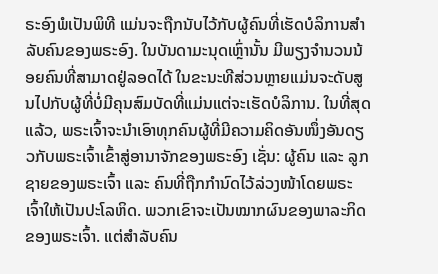ຣະອົງພໍເປັນພິທີ ແມ່ນຈະຖືກນັບໄວ້ກັບຜູ້ຄົນທີ່ເຮັດບໍລິການສຳລັບຄົນຂອງພຣະອົງ. ໃນບັນດາມະນຸດເຫຼົ່ານັ້ນ ມີພຽງຈໍານວນນ້ອຍຄົນທີ່ສາມາດຢູ່ລອດໄດ້ ໃນຂະນະທີສ່ວນຫຼາຍແມ່ນຈະດັບສູນໄປກັບຜູ້ທີ່ບໍ່ມີຄຸນສົມບັດທີ່ແມ່ນແຕ່ຈະເຮັດບໍລິການ. ໃນທີ່ສຸດແລ້ວ, ພຣະເຈົ້າຈະນໍາເອົາທຸກຄົນຜູ້ທີ່ມີຄວາມຄິດອັນໜຶ່ງອັນດຽວກັບພຣະເຈົ້າເຂົ້າສູ່ອານາຈັກຂອງພຣະອົງ ເຊັ່ນ: ຜູ້ຄົນ ແລະ ລູກຊາຍຂອງພຣະເຈົ້າ ແລະ ຄົນທີ່ຖືກກໍານົດໄວ້ລ່ວງໜ້າໂດຍພຣະເຈົ້າໃຫ້ເປັນປະໂລຫິດ. ພວກເຂົາຈະເປັນໝາກຜົນຂອງພາລະກິດຂອງພຣະເຈົ້າ. ແຕ່ສໍາລັບຄົນ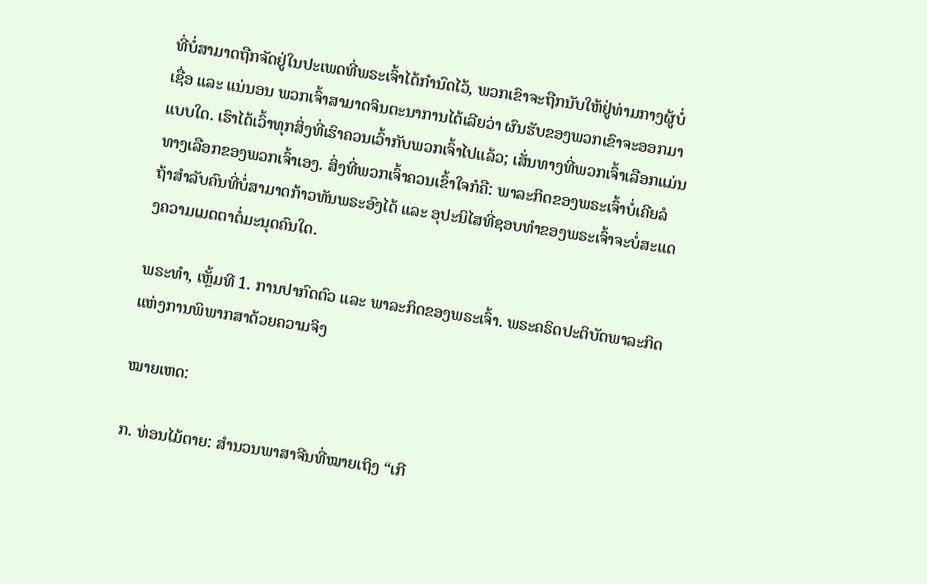ທີ່ບໍ່ສາມາດຖືກຈັດຢູ່ໃນປະເພດທີ່ພຣະເຈົ້າໄດ້ກໍານົດໄວ້, ພວກເຂົາຈະຖືກນັບໃຫ້ຢູ່ທ່າມກາງຜູ້ບໍ່ເຊື່ອ ແລະ ແນ່ນອນ ພວກເຈົ້າສາມາດຈິນຕະນາການໄດ້ເລີຍວ່າ ຜົນຮັບຂອງພວກເຂົາຈະອອກມາແບບໃດ. ເຮົາໄດ້ເວົ້າທຸກສິ່ງທີ່ເຮົາຄວນເວົ້າກັບພວກເຈົ້າໄປແລ້ວ; ເສັ່ນທາງທີ່ພວກເຈົ້າເລືອກແມ່ນທາງເລືອກຂອງພວກເຈົ້າເອງ. ສິ່ງທີ່ພວກເຈົ້າຄວນເຂົ້າໃຈກໍຄື: ພາລະກິດຂອງພຣະເຈົ້າບໍ່ເຄີຍລໍຖ້າສໍາລັບຄົນທີ່ບໍ່ສາມາດກ້າວທັນພຣະອົງໄດ້ ແລະ ອຸປະນິໄສທີ່ຊອບທໍາຂອງພຣະເຈົ້າຈະບໍ່ສະແດງຄວາມເມດຕາຕໍ່ມະນຸດຄົນໃດ.

ພຣະທຳ, ເຫຼັ້ມທີ 1. ການປາກົດຕົວ ແລະ ພາລະກິດຂອງພຣະເຈົ້າ. ພຣະຄຣິດປະຕິບັດພາລະກິດແຫ່ງການພິພາກສາດ້ວຍຄວາມຈິງ

ໝາຍເຫດ:

ກ. ທ່ອນໄມ້ຕາຍ: ສຳນວນພາສາຈີນທີ່ໝາຍເຖິງ “ເກີ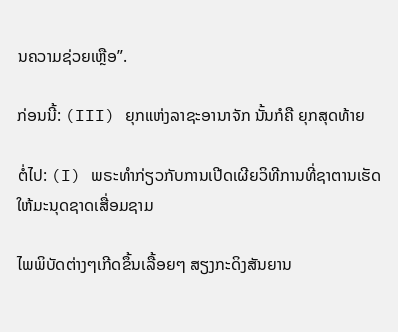ນຄວາມຊ່ວຍເຫຼືອ”.

ກ່ອນນີ້: (III) ຍຸກແຫ່ງລາຊະອານາຈັກ ນັ້ນກໍຄື ຍຸກສຸດທ້າຍ

ຕໍ່ໄປ: (I) ພຣະທຳກ່ຽວກັບການເປີດເຜີຍວິທີການທີ່ຊາຕານເຮັດໃຫ້ມະນຸດຊາດເສື່ອມຊາມ

ໄພພິບັດຕ່າງໆເກີດຂຶ້ນເລື້ອຍໆ ສຽງກະດິງສັນຍານ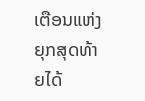ເຕືອນແຫ່ງຍຸກສຸດທ້າຍໄດ້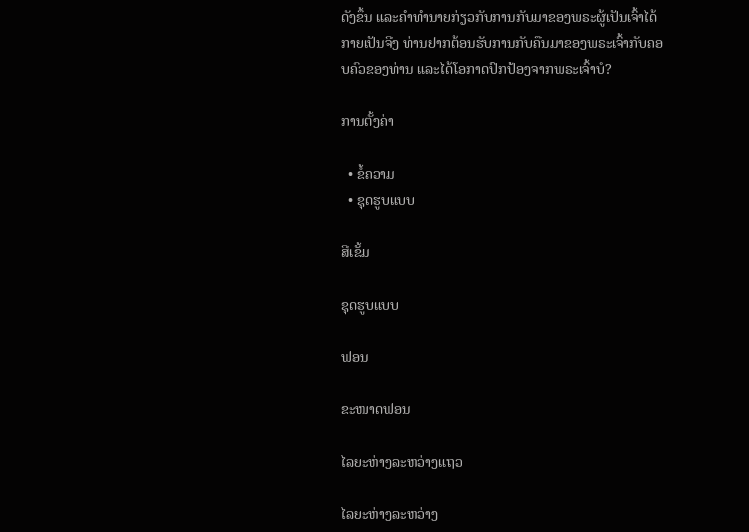ດັງຂຶ້ນ ແລະຄໍາທໍານາຍກ່ຽວກັບການກັບມາຂອງພຣະຜູ້ເປັນເຈົ້າໄດ້ກາຍເປັນຈີງ ທ່ານຢາກຕ້ອນຮັບການກັບຄືນມາຂອງພຣະເຈົ້າກັບຄອບຄົວຂອງທ່ານ ແລະໄດ້ໂອກາດປົກປ້ອງຈາກພຣະເຈົ້າບໍ?

ການຕັ້ງຄ່າ

  • ຂໍ້ຄວາມ
  • ຊຸດຮູບແບບ

ສີເຂັ້ມ

ຊຸດຮູບແບບ

ຟອນ

ຂະໜາດຟອນ

ໄລຍະຫ່າງລະຫວ່າງແຖວ

ໄລຍະຫ່າງລະຫວ່າງ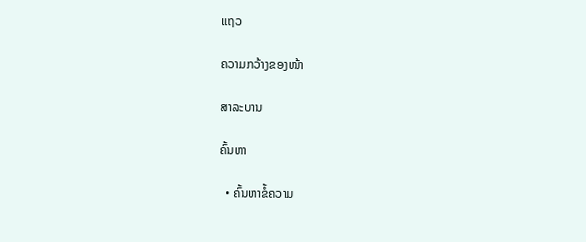ແຖວ

ຄວາມກວ້າງຂອງໜ້າ

ສາລະບານ

ຄົ້ນຫາ

  • ຄົ້ນຫາຂໍ້ຄວາມ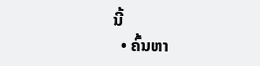ນີ້
  • ຄົ້ນຫາ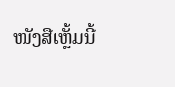ໜັງສືເຫຼັ້ມນີ້